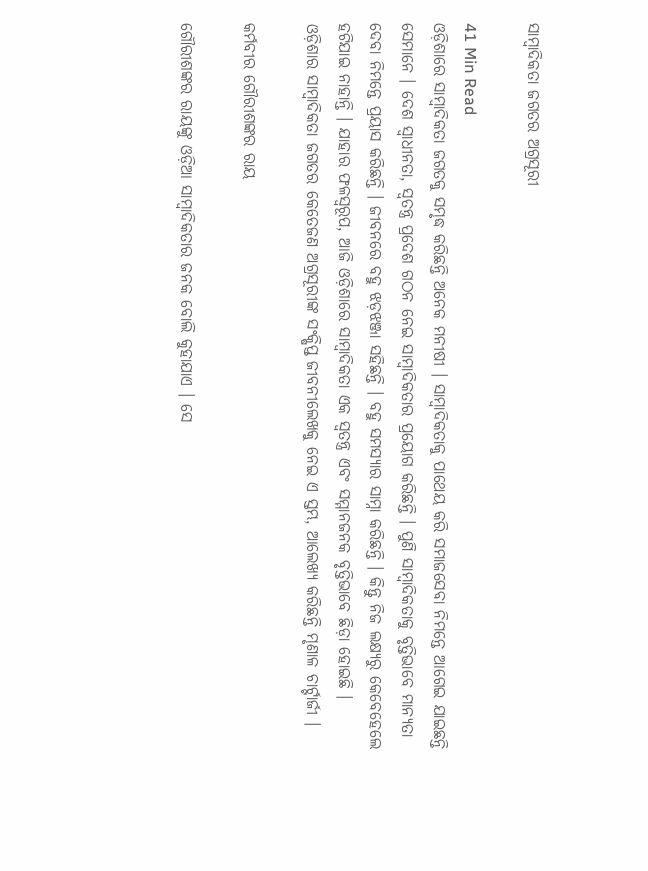ସାମ୍ବାଦିକତା ଜଗତର ଅଗ୍ରସୂରୀ

41 Min Read
ଓଡ଼ିଶାରେ ସାମ୍ବାଦିକତା ଜଗତକୁ ସମୃଦ୍ଧ କରିଛନ୍ତି ଅନେକ ମନୀଷୀ । ସାମ୍ବାଦିକତାକୁ ପାଥେୟ କରି ସମାଜସେବା ନିମନ୍ତେ ଆଗେଇ ଯାଇଛନ୍ତି ସେମାନେ । ଦେଶ ସ୍ୱାଧୀନତା, ସ୍ୱତନ୍ତ୍ର ପ୍ରଦେଶ ଗଠନ ନେଇ ସାମ୍ବାଦିକତାର ପ୍ରୟୋଗ କରିଛନ୍ତି । ପୁଣି ସାମ୍ବାଦିକତାକୁ ବୃତ୍ତିଭାବେ ମାନ୍ୟତା ଦେବା ନିମନ୍ତେ ପ୍ରୟାସ କରିଛନ୍ତି । ଜୀବନରେ ବହୁ ଝଡ଼ଝଞ୍ଜା ସହିଛନ୍ତି । ବହୁ ସମସ୍ୟାର ସାମ୍ନା କରିଛନ୍ତି । କିନ୍ତୁ ନିଜ ଲକ୍ଷ୍ୟରୁ କେବେହେଲେ ହଟିଯାଇ ନାହାନ୍ତି । ଯାହାର ଫଳସ୍ୱରୂପ, ଆଜି ଓଡ଼ିଶାରେ ସାମ୍ବାଦିକତା ଏକ ସ୍ୱତନ୍ତ୍ର ଏବଂ ସମ୍ମାନଜନକ ବୃତ୍ତିଭାବେ ଛିଡ଼ା ହୋଇଛି ।
ଓଡ଼ିଶାର ସାମ୍ବାଦିକତା ଜଗତର କେତେଜଣ ଅଗ୍ରସୂରୀଙ୍କ ସଂକ୍ଷିପ୍ତ ଜୀବନୀଲେଖକୁ ନେଇ ଏ ସ୍ତମ୍ଭ, ଆଲେଖ୍ୟ କରିଛନ୍ତି ମୃଣାଳ ଚାର୍ଟ୍ଟାର୍ଜୀ ।

କର୍ମବୀର ଗୌରୀଶଙ୍କର ରାୟ

ଗୌରୀଶଙ୍କର ରାୟଙ୍କୁ ଓଡ଼ିଆ ସାମ୍ବାଦିକତାର ଜନକ ବୋଲି କୁହାଯାଏ । ସେ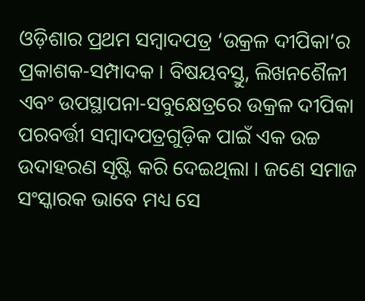ଓଡ଼ିଶାର ପ୍ରଥମ ସମ୍ବାଦପତ୍ର ‘ଉକ୍ରଳ ଦୀପିକା’ର ପ୍ରକାଶକ-ସମ୍ପାଦକ । ବିଷୟବସ୍ତୁ, ଲିଖନଶୈଳୀ ଏବଂ ଉପସ୍ଥାପନା-ସବୁକ୍ଷେତ୍ରରେ ଉକ୍ରଳ ଦୀପିକା ପରବର୍ତ୍ତୀ ସମ୍ବାଦପତ୍ରଗୁଡ଼ିକ ପାଇଁ ଏକ ଉଚ୍ଚ ଉଦାହରଣ ସୃଷ୍ଟି କରି ଦେଇଥିଲା । ଜଣେ ସମାଜ ସଂସ୍କାରକ ଭାବେ ମଧ୍ୟ ସେ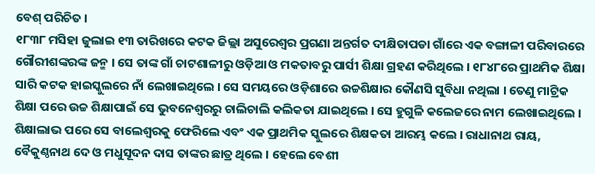ବେଶ୍ ପରିଚିତ ।
୧୮୩୮ ମସିହା ଜୁଲାଇ ୧୩ ତାରିଖରେ କଟକ ଜିଲ୍ଲା ଅସୁରେଶ୍ୱର ପ୍ରଗଣା ଅନ୍ତର୍ଗତ ଦୀକ୍ଷିତାପଡା ଗାଁରେ ଏକ ବଙ୍ଗାଳୀ ପରିବାରରେ ଗୌରୀଶଙ୍କରଙ୍କ ଜନ୍ମ । ସେ ତାଙ୍କ ଗାଁ ଚାଟଶାଳୀରୁ ଓଡ଼ିଆ ଓ ମକତାବରୁ ପାର୍ସୀ ଶିକ୍ଷା ଗ୍ରହଣ କରିଥିଲେ । ୧୮୪୮ରେ ପ୍ରାଥମିକ ଶିକ୍ଷା ସାରି କଟକ ହାଇସ୍କୁଲରେ ନାଁ ଲେଖାଇଥିଲେ । ସେ ସମୟରେ ଓଡ଼ିଶାରେ ଉଚ୍ଚଶିକ୍ଷାର କୌଣସି ସୁବିଧା ନଥିଲା । ତେଣୁ ମାଟ୍ରିକ ଶିକ୍ଷା ପରେ ଉଚ୍ଚ ଶିକ୍ଷାପାଇଁ ସେ ଭୁବନେଶ୍ୱରରୁ ଚାଲିଚାଲି କଲିକତା ଯାଇଥିଲେ । ସେ ହୁଗୁଳି କଲେଜରେ ନାମ ଲେଖାଇଥିଲେ । ଶିକ୍ଷାଲାଭ ପରେ ସେ ବାଲେଶ୍ୱରକୁ ଫେରିଲେ ଏବଂ ଏକ ପ୍ରାଥମିକ ସ୍କୁଲରେ ଶିକ୍ଷକତା ଆରମ୍ଭ କଲେ । ରାଧାନାଥ ରାୟ, ବୈକୁଣ୍ଠନାଥ ଦେ ଓ ମଧୁସୂଦନ ଦାସ ତାଙ୍କର ଛାତ୍ର ଥିଲେ । ହେଲେ ବେଶୀ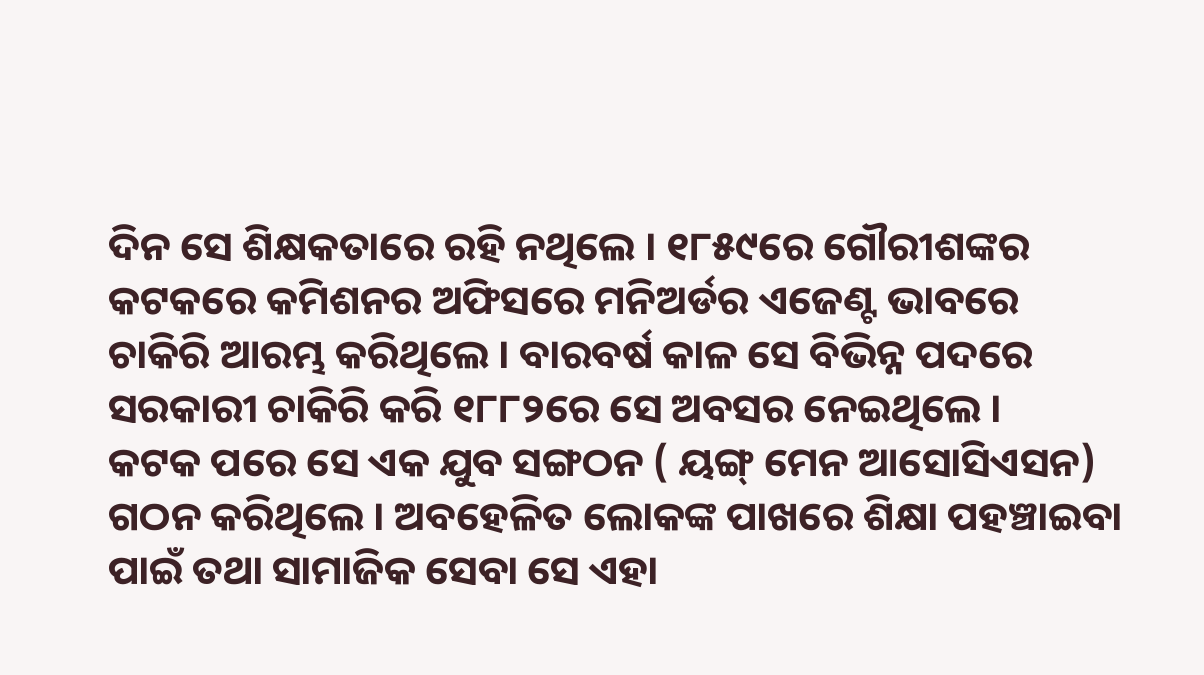ଦିନ ସେ ଶିକ୍ଷକତାରେ ରହି ନଥିଲେ । ୧୮୫୯ରେ ଗୌରୀଶଙ୍କର କଟକରେ କମିଶନର ଅଫିସରେ ମନିଅର୍ଡର ଏଜେଣ୍ଟ ଭାବରେ ଚାକିରି ଆରମ୍ଭ କରିଥିଲେ । ବାରବର୍ଷ କାଳ ସେ ବିଭିନ୍ନ ପଦରେ ସରକାରୀ ଚାକିରି କରି ୧୮୮୨ରେ ସେ ଅବସର ନେଇଥିଲେ ।
କଟକ ପରେ ସେ ଏକ ଯୁବ ସଙ୍ଗଠନ ( ୟଙ୍ଗ୍ ମେନ ଆସୋସିଏସନ) ଗଠନ କରିଥିଲେ । ଅବହେଳିତ ଲୋକଙ୍କ ପାଖରେ ଶିକ୍ଷା ପହଞ୍ଚାଇବା ପାଇଁ ତଥା ସାମାଜିକ ସେବା ସେ ଏହା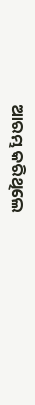ଆରମ୍ଭ କରିଥିଲେ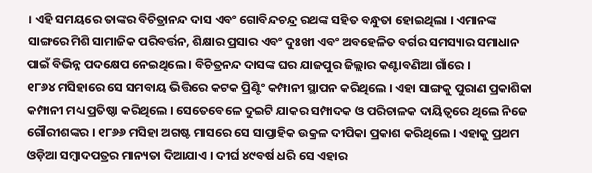। ଏହି ସମୟରେ ତାଙ୍କର ବିଚିତ୍ରାନନ୍ଦ ଦାସ ଏବଂ ଗୋବିନ୍ଦଚନ୍ଦ୍ର ରଥଙ୍କ ସହିତ ବନ୍ଧୁତା ହୋଇଥିଲା । ଏମାନଙ୍କ ସାଙ୍ଗରେ ମିଶି ସାମାଜିକ ପରିବର୍ତ୍ତନ, ଶିକ୍ଷାର ପ୍ରସାର ଏବଂ ଦୁଃଖୀ ଏବଂ ଅବହେଳିତ ବର୍ଗର ସମସ୍ୟାର ସମାଧାନ ପାଇଁ ବିଭିନ୍ନ ପଦକ୍ଷେପ ନେଇଥିଲେ । ବିଚିତ୍ରନନ୍ଦ ଦାସଙ୍କ ଘର ଯାଜପୁର ଜିଲ୍ଲାର କଣ୍ଟାବଣିଆ ଗାଁରେ ।
୧୮୬୪ ମସିହାରେ ସେ ସମବାୟ ଭିତ୍ତିରେ କଟକ ପ୍ରିଣ୍ଟିଂ କମ୍ପାନୀ ସ୍ଥାପନ କରିଥିଲେ । ଏହା ସାଙ୍ଗକୁ ପୁରାଣ ପ୍ରକାଶିକା କମ୍ପାନୀ ମଧ୍ୟ ପ୍ରତିଷ୍ଠା କରିଥିଲେ । ସେତେବେଳେ ଦୁଇଟି ଯାକର ସମ୍ପାଦକ ଓ ପରିଚାଳକ ଦାୟିତ୍ୱରେ ଥିଲେ ନିଜେ ଗୌରୀଶଙ୍କର । ୧୮୬୬ ମସିହା ଅଗଷ୍ଟ ମାସରେ ସେ ସାପ୍ତାହିକ ଉକ୍ରଳ ଦୀପିକା ପ୍ରକାଶ କରିଥିଲେ । ଏହାକୁ ପ୍ରଥମ ଓଡ଼ିଆ ସମ୍ବାଦପତ୍ରର ମାନ୍ୟତା ଦିଆଯାଏ । ଦୀର୍ଘ ୪୯ବର୍ଷ ଧରି ସେ ଏହାର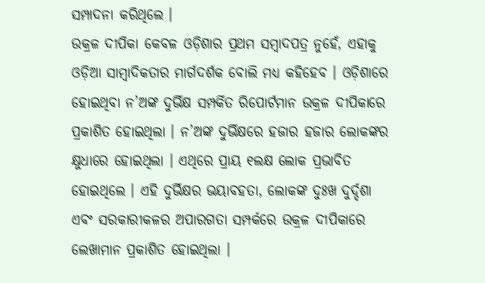ସମ୍ପାଦନା କରିଥିଲେ ।
ଉକ୍ରଳ ଦୀପିକା କେବଳ ଓଡ଼ିଶାର ପ୍ରଥମ ସମ୍ବାଦପତ୍ର ନୁହେଁ, ଏହାକୁ ଓଡ଼ିଆ ସାମ୍ବାଦିକତାର ମାର୍ଗଦର୍ଶକ ବୋଲି ମଧ୍ୟ କହିହେବ । ଓଡ଼ିଶାରେ ହୋଇଥିବା ନ’ଅଙ୍କ ଦୁର୍ଭିକ୍ଷ ସମ୍ପର୍କିତ ରିପୋର୍ଟମାନ ଉକ୍ରଳ ଦୀପିକାରେ ପ୍ରକାଶିତ ହୋଇଥିଲା । ନ’ଅଙ୍କ ଦୁର୍ଭିକ୍ଷରେ ହଜାର ହଜାର ଲୋକଙ୍କର କ୍ଷୁଧାରେ ହୋଇଥିଲା । ଏଥିରେ ପ୍ରାୟ ୧ଲକ୍ଷ ଲୋକ ପ୍ରଭାବିତ ହୋଇଥିଲେ । ଏହି ଦୁର୍ଭିକ୍ଷର ଭୟାବହତା, ଲୋକଙ୍କ ଦୁଃଖ ଦୁର୍ଦ୍ଦଶା ଏବଂ ସରକାରୀକଳର ଅପାରଗତା ସମ୍ପର୍କରେ ଉକ୍ରଳ ଦୀପିକାରେ ଲେଖାମାନ ପ୍ରକାଶିତ ହୋଇଥିଲା ।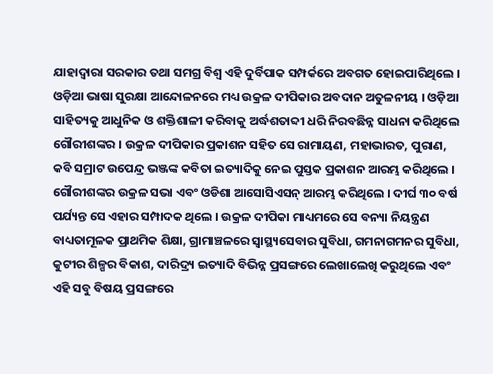ଯାହାଦ୍ୱାରା ସରକାର ତଥା ସମଗ୍ର ବିଶ୍ୱ ଏହି ଦୁର୍ବିପାକ ସମ୍ପର୍କରେ ଅବଗତ ହୋଇପାରିଥିଲେ ।
ଓଡ଼ିଆ ଭାଷା ସୁରକ୍ଷା ଆନ୍ଦୋଳନରେ ମଧ୍ୟ ଉକ୍ରଳ ଦୀପିକାର ଅବଦାନ ଅତୁଳନୀୟ । ଓଡ଼ିଆ ସାହିତ୍ୟକୁ ଆଧୁନିକ ଓ ଶକ୍ତିଶାଳୀ କରିବାକୁ ଅର୍ଦ୍ଧଶତାବ୍ଦୀ ଧରି ନିରବଛିନ୍ନ ସାଧନା କରିଥିଲେ ଗୌରୀଶଙ୍କର । ଉକ୍ରଳ ଦୀପିକାର ପ୍ରକାଶନ ସହିତ ସେ ରାମାୟଣ, ମହାଭାରତ, ପୁରାଣ, କବି ସମ୍ରାଟ ଉପେନ୍ଦ୍ର ଭଞ୍ଜଙ୍କ କବିତା ଇତ୍ୟାଦିକୁ ନେଇ ପୁସ୍ତକ ପ୍ରକାଶନ ଆରମ୍ଭ କରିଥିଲେ । ଗୌରୀଶଙ୍କର ଉକ୍ରଳ ସଭା ଏବଂ ଓଡିଶା ଆସୋସିଏସନ୍ ଆରମ୍ଭ କରିଥିଲେ । ଦୀର୍ଘ ୩୦ ବର୍ଷ ପର୍ଯ୍ୟନ୍ତ ସେ ଏହାର ସମ୍ପାଦକ ଥିଲେ । ଉକ୍ରଳ ଦୀପିକା ମାଧ୍ୟମରେ ସେ ବନ୍ୟା ନିୟନ୍ତ୍ରଣ ବାଧ୍ୟତାମୂଳକ ପ୍ରାଥମିକ ଶିକ୍ଷା, ଗ୍ରାମାଞ୍ଚଳରେ ସ୍ୱାସ୍ଥ୍ୟସେବାର ସୁବିଧା, ଗମନାଗମନର ସୁବିଧା, କୁଟୀର ଶିଳ୍ପର ବିକାଶ, ଦାରିଦ୍ର୍ୟ ଇତ୍ୟାଦି ବିଭିନ୍ନ ପ୍ରସଙ୍ଗରେ ଲେଖାଲେଖି କରୁଥିଲେ ଏବଂ ଏହି ସବୁ ବିଷୟ ପ୍ରସଙ୍ଗରେ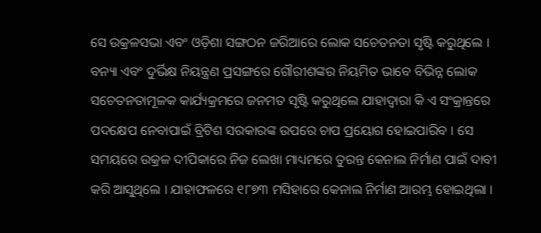ସେ ଉକ୍ରଳସଭା ଏବଂ ଓଡ଼ିଶା ସଙ୍ଗଠନ ଜରିଆରେ ଲୋକ ସଚେତନତା ସୃଷ୍ଟି କରୁଥିଲେ । ବନ୍ୟା ଏବଂ ଦୁର୍ଭିକ୍ଷ ନିୟନ୍ତ୍ରଣ ପ୍ରସଙ୍ଗରେ ଗୌରୀଶଙ୍କର ନିୟମିତ ଭାବେ ବିଭିନ୍ନ ଲୋକ ସଚେତନତାମୂଳକ କାର୍ଯ୍ୟକ୍ରମରେ ଜନମତ ସୃଷ୍ଟି କରୁଥିଲେ ଯାହାଦ୍ୱାରା କି ଏ ସଂକ୍ରାନ୍ତରେ ପଦକ୍ଷେପ ନେବାପାଇଁ ବ୍ରିଟିଶ ସରକାରଙ୍କ ଉପରେ ଚାପ ପ୍ରୟୋଗ ହୋଇପାରିବ । ସେ ସମୟରେ ଉକ୍ରଳ ଦୀପିକାରେ ନିଜ ଲେଖା ମାଧ୍ୟମରେ ତୁରନ୍ତ କେନାଲ ନିର୍ମାଣ ପାଇଁ ଦାବୀ କରି ଆସୁଥିଲେ । ଯାହାଫଳରେ ୧୮୭୩ ମସିହାରେ କେନାଲ ନିର୍ମାଣ ଆରମ୍ଭ ହୋଇଥିଲା ।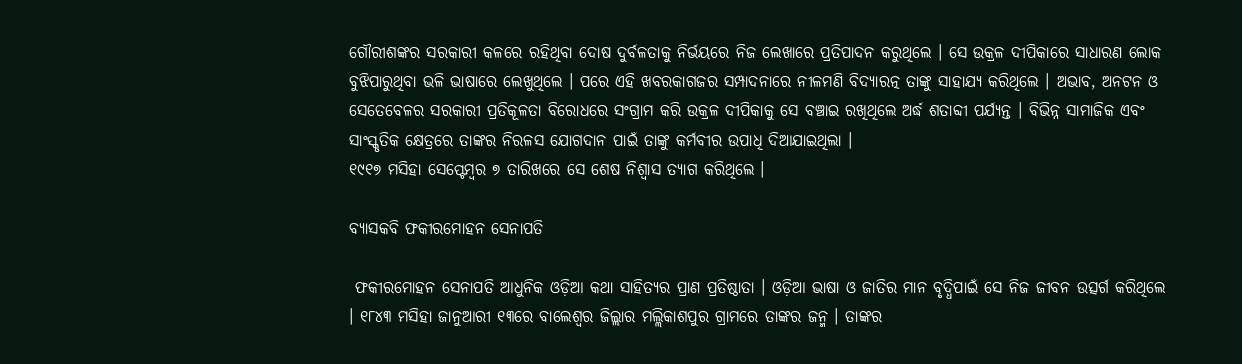ଗୌରୀଶଙ୍କର ସରକାରୀ କଳରେ ରହିଥିବା ଦୋଷ ଦୁର୍ବଳତାକୁ ନିର୍ଭୟରେ ନିଜ ଲେଖାରେ ପ୍ରତିପାଦନ କରୁଥିଲେ । ସେ ଉକ୍ରଳ ଦୀପିକାରେ ସାଧାରଣ ଲୋକ ବୁଝିପାରୁଥିବା ଭଳି ଭାଷାରେ ଲେଖୁଥିଲେ । ପରେ ଏହି ଖବରକାଗଜର ସମ୍ପାଦନାରେ ନୀଳମଣି ବିଦ୍ୟାରତ୍ନ ତାଙ୍କୁ ସାହାଯ୍ୟ କରିଥିଲେ । ଅଭାବ, ଅନଟନ ଓ ସେତେବେଳର ସରକାରୀ ପ୍ରତିକୂଳତା ବିରୋଧରେ ସଂଗ୍ରାମ କରି ଉକ୍ରଳ ଦୀପିକାକୁ ସେ ବଞ୍ଚାଇ ରଖିଥିଲେ ଅର୍ଦ୍ଧ ଶତାବ୍ଦୀ ପର୍ଯ୍ୟନ୍ତ । ବିଭିନ୍ନ ସାମାଜିକ ଏବଂ ସାଂସ୍କୃତିକ କ୍ଷେତ୍ରରେ ତାଙ୍କର ନିରଳସ ଯୋଗଦାନ ପାଇଁ ତାଙ୍କୁ କର୍ମବୀର ଉପାଧି ଦିଆଯାଇଥିଲା ।
୧୯୧୭ ମସିହା ସେପ୍ଟେମ୍ବର ୭ ତାରିଖରେ ସେ ଶେଷ ନିଶ୍ୱାସ ତ୍ୟାଗ କରିଥିଲେ ।

ବ୍ୟାସକବି ଫକୀରମୋହନ ସେନାପତି

 ଫକୀରମୋହନ ସେନାପତି ଆଧୁନିକ ଓଡ଼ିଆ କଥା ସାହିତ୍ୟର ପ୍ରାଣ ପ୍ରତିଷ୍ଠାତା । ଓଡ଼ିଆ ଭାଷା ଓ ଜାତିର ମାନ ବୃଦ୍ଧିପାଇଁ ସେ ନିଜ ଜୀବନ ଉତ୍ସର୍ଗ କରିଥିଲେ । ୧୮୪୩ ମସିହା ଜାନୁଆରୀ ୧୩ରେ ବାଲେଶ୍ୱର ଜିଲ୍ଲାର ମଲ୍ଲିକାଶପୁର ଗ୍ରାମରେ ତାଙ୍କର ଜନ୍ମ । ତାଙ୍କର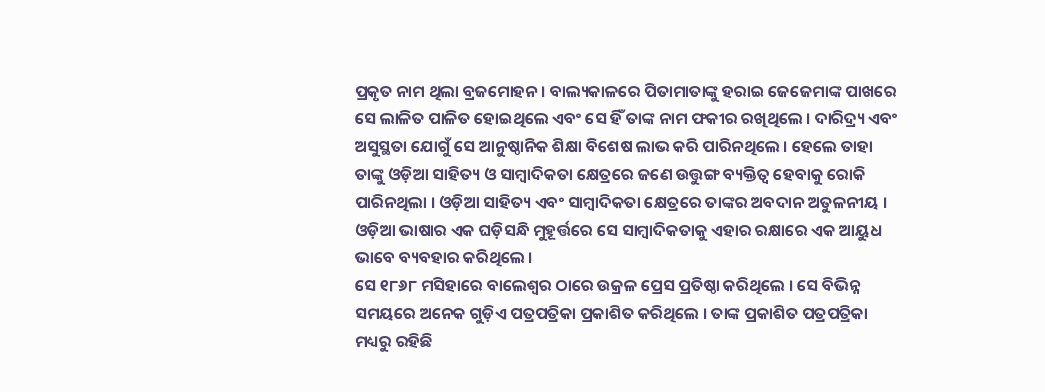ପ୍ରକୃତ ନାମ ଥିଲା ବ୍ରଜମୋହନ । ବାଲ୍ୟକାଳରେ ପିତାମାତାଙ୍କୁ ହରାଇ ଜେଜେମାଙ୍କ ପାଖରେ ସେ ଲାଳିତ ପାଳିତ ହୋଇଥିଲେ ଏବଂ ସେ ହିଁ ତାଙ୍କ ନାମ ଫକୀର ରଖିଥିଲେ । ଦାରିଦ୍ର୍ୟ ଏବଂ ଅସୁସ୍ଥତା ଯୋଗୁଁ ସେ ଆନୁଷ୍ଠାନିକ ଶିକ୍ଷା ବିଶେଷ ଲାଭ କରି ପାରିନଥିଲେ । ହେଲେ ତାହା ତାଙ୍କୁ ଓଡ଼ିଆ ସାହିତ୍ୟ ଓ ସାମ୍ବାଦିକତା କ୍ଷେତ୍ରରେ ଜଣେ ଉତ୍ତୁଙ୍ଗ ବ୍ୟକ୍ତିତ୍ୱ ହେବାକୁ ରୋକି ପାରିନଥିଲା । ଓଡ଼ିଆ ସାହିତ୍ୟ ଏବଂ ସାମ୍ବାଦିକତା କ୍ଷେତ୍ରରେ ତାଙ୍କର ଅବଦାନ ଅତୁଳନୀୟ । ଓଡ଼ିଆ ଭାଷାର ଏକ ଘଡ଼ିସନ୍ଧି ମୁହୂର୍ତ୍ତରେ ସେ ସାମ୍ବାଦିକତାକୁ ଏହାର ରକ୍ଷାରେ ଏକ ଆୟୁଧ ଭାବେ ବ୍ୟବହାର କରିଥିଲେ ।
ସେ ୧୮୬୮ ମସିହାରେ ବାଲେଶ୍ୱର ଠାରେ ଉକ୍ରଳ ପ୍ରେସ ପ୍ରତିଷ୍ଠା କରିଥିଲେ । ସେ ବିଭିନ୍ନ ସମୟରେ ଅନେକ ଗୁଡ଼ିଏ ପତ୍ରପତ୍ରିକା ପ୍ରକାଶିତ କରିଥିଲେ । ତାଙ୍କ ପ୍ରକାଶିତ ପତ୍ରପତ୍ରିକା ମଧ୍ୟରୁ ରହିଛି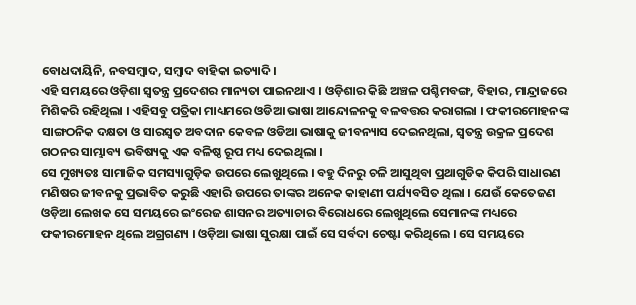ବୋଧଦାୟିନି, ନବସମ୍ବାଦ, ସମ୍ବାଦ ବାହିକା ଇତ୍ୟାଦି ।
ଏହି ସମୟରେ ଓଡ଼ିଶା ସ୍ୱତନ୍ତ୍ର ପ୍ରଦେଶର ମାନ୍ୟତା ପାଇନଥାଏ । ଓଡ଼ିଶାର କିଛି ଅଞ୍ଚଳ ପଶ୍ଚିମବଙ୍ଗ, ବିହାର, ମାନ୍ଦ୍ରାଜରେ ମିଶିକରି ରହିଥିଲା । ଏହିସବୁ ପତ୍ରିକା ମାଧ୍ୟମରେ ଓଡିଆ ଭାଷା ଆନ୍ଦୋଳନକୁ ବଳବତ୍ତର କରାଗଲା । ଫକୀରମୋହନଙ୍କ ସାଙ୍ଗଠନିକ ଦକ୍ଷତା ଓ ସାରସ୍ୱତ ଅବଦାନ କେବଳ ଓଡିଆ ଭାଷାକୁ ଜୀବନ୍ୟାସ ଦେଇନଥିଲା, ସ୍ୱତନ୍ତ୍ର ଉକ୍ରଳ ପ୍ରଦେଶ ଗଠନର ସାମ୍ଭାବ୍ୟ ଭବିଷ୍ୟକୁ ଏକ ବଳିଷ୍ଠ ରୂପ ମଧ୍ୟ ଦେଇଥିଲା ।
ସେ ମୁଖ୍ୟତଃ ସାମାଜିକ ସମସ୍ୟାଗୁଡ଼ିକ ଉପରେ ଲେଖୁଥିଲେ । ବହୁ ଦିନରୁ ଚଳି ଆସୁଥିବା ପ୍ରଥାଗୁଡିକ କିପରି ସାଧାରଣ ମଣିଷର ଜୀବନକୁ ପ୍ରଭାବିତ କରୁଛି ଏହାରି ଉପରେ ତାଙ୍କର ଅନେକ କାହାଣୀ ପର୍ଯ୍ୟବସିତ ଥିଲା । ଯେଉଁ କେତେଜଣ ଓଡ଼ିଆ ଲେଖକ ସେ ସମୟରେ ଇଂରେଜ ଶାସନର ଅତ୍ୟାଚାର ବିରୋଧରେ ଲେଖୁଥିଲେ ସେମାନଙ୍କ ମଧ୍ୟରେ ଫକୀରମୋହନ ଥିଲେ ଅଗ୍ରଗଣ୍ୟ । ଓଡ଼ିଆ ଭାଷା ସୁରକ୍ଷା ପାଇଁ ସେ ସର୍ବଦା ଚେଷ୍ଟା କରିଥିଲେ । ସେ ସମୟରେ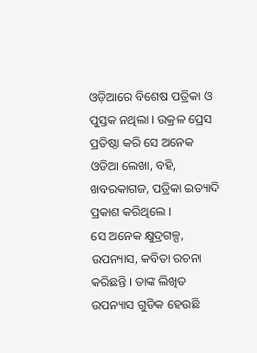ଓଡ଼ିଆରେ ବିଶେଷ ପତ୍ରିକା ଓ ପୁସ୍ତକ ନଥିଲା । ଉକ୍ରଳ ପ୍ରେସ ପ୍ରତିଷ୍ଠା କରି ସେ ଅନେକ ଓଡିଆ ଲେଖା, ବହି, ଖବରକାଗଜ, ପତ୍ରିକା ଇତ୍ୟାଦି ପ୍ରକାଶ କରିଥିଲେ ।
ସେ ଅନେକ କ୍ଷୁଦ୍ରଗଳ୍ପ, ଉପନ୍ୟାସ, କବିତା ରଚନା କରିଛନ୍ତି । ତାଙ୍କ ଲିଖିତ ଉପନ୍ୟାସ ଗୁଡିକ ହେଉଛି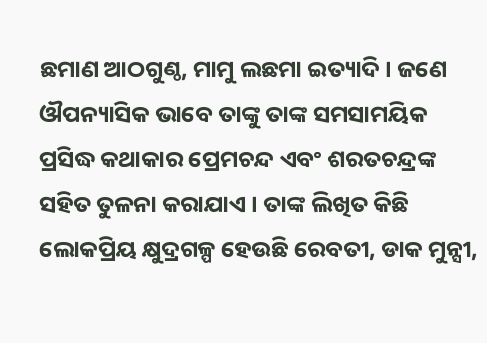ଛମାଣ ଆଠଗୁଣ୍ଠ, ମାମୁ ଲଛମା ଇତ୍ୟାଦି । ଜଣେ ଔପନ୍ୟାସିକ ଭାବେ ତାଙ୍କୁ ତାଙ୍କ ସମସାମୟିକ ପ୍ରସିଦ୍ଧ କଥାକାର ପ୍ରେମଚନ୍ଦ ଏବଂ ଶରତଚନ୍ଦ୍ରଙ୍କ ସହିତ ତୁଳନା କରାଯାଏ । ତାଙ୍କ ଲିଖିତ କିଛି ଲୋକପ୍ରିୟ କ୍ଷୁଦ୍ରଗଳ୍ପ ହେଉଛି ରେବତୀ, ଡାକ ମୁନ୍ସୀ,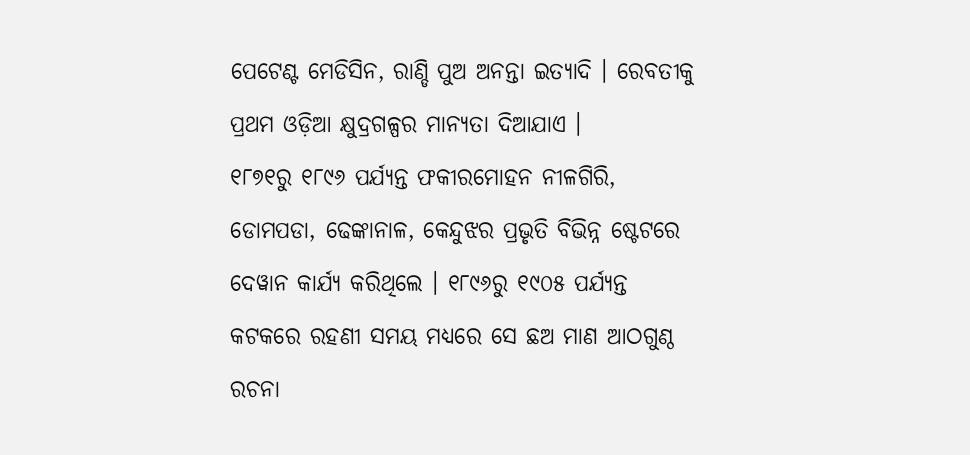ପେଟେଣ୍ଟ ମେଡିସିନ, ରାଣ୍ଡି ପୁଅ ଅନନ୍ତା ଇତ୍ୟାଦି । ରେବତୀକୁ ପ୍ରଥମ ଓଡ଼ିଆ କ୍ଷୁଦ୍ରଗଳ୍ପର ମାନ୍ୟତା ଦିଆଯାଏ ।
୧୮୭୧ରୁ ୧୮୯୬ ପର୍ଯ୍ୟନ୍ତ ଫକୀରମୋହନ ନୀଳଗିରି, ଡୋମପଡା, ଢେଙ୍କାନାଳ, କେନ୍ଦୁଝର ପ୍ରଭୃତି ବିଭିନ୍ନ ଷ୍ଟେଟରେ ଦେୱାନ କାର୍ଯ୍ୟ କରିଥିଲେ । ୧୮୯୬ରୁ ୧୯୦୫ ପର୍ଯ୍ୟନ୍ତ କଟକରେ ରହଣୀ ସମୟ ମଧ୍ୟରେ ସେ ଛଅ ମାଣ ଆଠଗୁଣ୍ଠ ରଚନା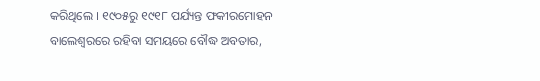କରିଥିଲେ । ୧୯୦୫ରୁ ୧୯୧୮ ପର୍ଯ୍ୟନ୍ତ ଫକୀରମୋହନ ବାଲେଶ୍ୱରରେ ରହିବା ସମୟରେ ବୌଦ୍ଧ ଅବତାର,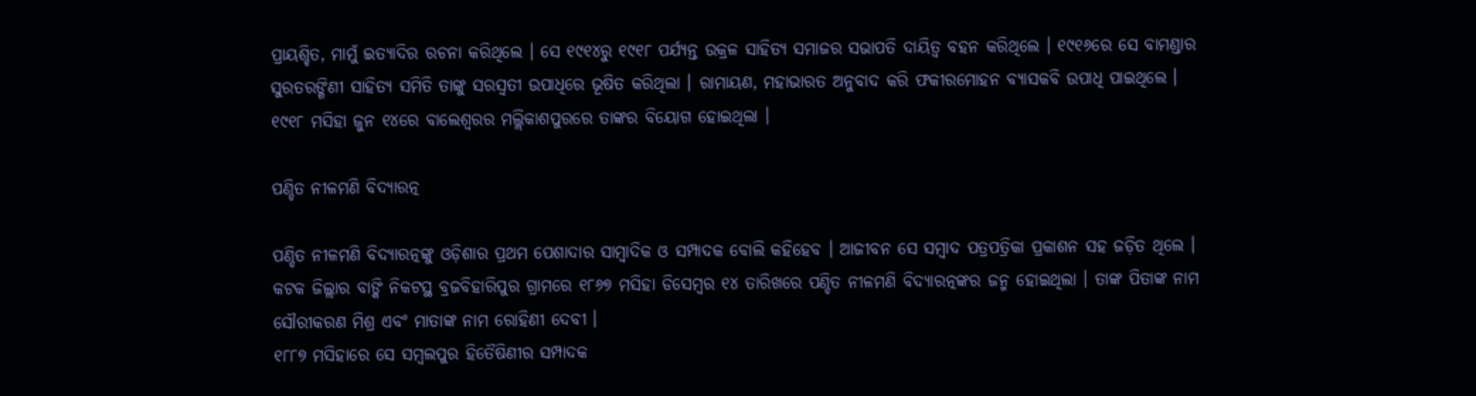ପ୍ରାୟଶ୍ଚିତ, ମାମୁଁ ଇତ୍ୟାଦିର ରଚନା କରିଥିଲେ । ସେ ୧୯୧୪ରୁ ୧୯୧୮ ପର୍ଯ୍ୟନ୍ତ ଉକ୍ରଳ ସାହିତ୍ୟ ସମାଜର ସଭାପତି ଦାୟିତ୍ୱ ବହନ କରିଥିଲେ । ୧୯୧୬ରେ ସେ ବାମଣ୍ଡାର ସୁରତରଙ୍ଗିଣୀ ସାହିତ୍ୟ ସମିତି ତାଙ୍କୁ ସରସ୍ୱତୀ ଉପାଧିରେ ଭୂଷିତ କରିଥିଲା । ରାମାୟଣ, ମହାଭାରତ ଅନୁବାଦ କରି ଫକୀରମୋହନ ବ୍ୟାସକବି ଉପାଧି ପାଇଥିଲେ ।
୧୯୧୮ ମସିହା ଜୁନ ୧୪ରେ ବାଲେଶ୍ୱରର ମଲ୍ଲିକାଶପୁରରେ ତାଙ୍କର ବିୟୋଗ ହୋଇଥିଲା ।

ପଣ୍ଡିତ ନୀଳମଣି ବିଦ୍ୟାରତ୍ନ

ପଣ୍ଡିତ ନୀଳମଣି ବିଦ୍ୟାରତ୍ନଙ୍କୁ ଓଡ଼ିଶାର ପ୍ରଥମ ପେଶାଦାର ସାମ୍ବାଦିକ ଓ ସମ୍ପାଦକ ବୋଲି କହିହେବ । ଆଜୀବନ ସେ ସମ୍ବାଦ ପତ୍ରପତ୍ରିକା ପ୍ରକାଶନ ସହ ଜଡ଼ିତ ଥିଲେ ।
କଟକ ଜିଲ୍ଲାର ବାଙ୍କି ନିକଟସ୍ଥ ବ୍ରଜବିହାରିପୁର ଗ୍ରାମରେ ୧୮୬୭ ମସିହା ଡିସେମ୍ବର ୧୪ ତାରିଖରେ ପଣ୍ଡିତ ନୀଳମଣି ବିଦ୍ୟାରତ୍ନଙ୍କର ଜନ୍ମ ହୋଇଥିଲା । ତାଙ୍କ ପିତାଙ୍କ ନାମ ସୌରୀକରଣ ମିଶ୍ର ଏବଂ ମାତାଙ୍କ ନାମ ରୋହିଣୀ ଦେବୀ ।
୧୮୮୭ ମସିହାରେ ସେ ସମ୍ବଲପୁର ହିତୈଷିଣୀର ସମ୍ପାଦକ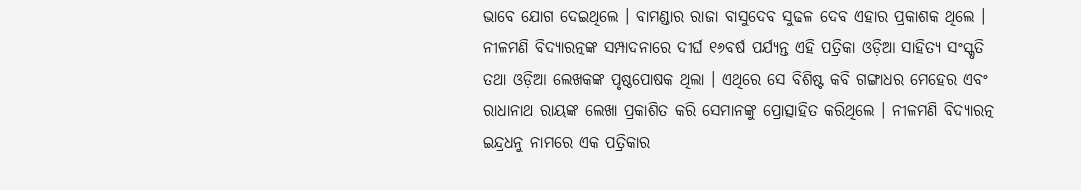ଭାବେ ଯୋଗ ଦେଇଥିଲେ । ବାମଣ୍ଡାର ରାଜା ବାସୁଦେବ ସୁଢଳ ଦେବ ଏହାର ପ୍ରକାଶକ ଥିଲେ । ନୀଳମଣି ବିଦ୍ୟାରତ୍ନଙ୍କ ସମ୍ପାଦନାରେ ଦୀର୍ଘ ୧୬ବର୍ଷ ପର୍ଯ୍ୟନ୍ତ ଏହି ପତ୍ରିକା ଓଡ଼ିଆ ସାହିତ୍ୟ ସଂସ୍କୃତି ତଥା ଓଡ଼ିଆ ଲେଖକଙ୍କ ପୃଷ୍ଠପୋଷକ ଥିଲା । ଏଥିରେ ସେ ବିଶିଷ୍ଟ କବି ଗଙ୍ଗାଧର ମେହେର ଏବଂ ରାଧାନାଥ ରାୟଙ୍କ ଲେଖା ପ୍ରକାଶିତ କରି ସେମାନଙ୍କୁ ପ୍ରୋତ୍ସାହିତ କରିଥିଲେ । ନୀଳମଣି ବିଦ୍ୟାରତ୍ନ ଇନ୍ଦ୍ରଧନୁ ନାମରେ ଏକ ପତ୍ରିକାର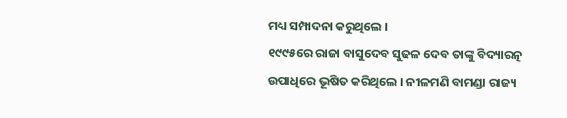ମଧ୍ୟ ସମ୍ପାଦନା କରୁଥିଲେ ।
୧୯୯୫ରେ ରାଜା ବାସୁଦେବ ସୁଢଳ ଦେବ ତାଙ୍କୁ ବିଦ୍ୟାରତ୍ନ ଉପାଧିରେ ଭୂଷିତ କରିଥିଲେ । ନୀଳମଣି ବାମଣ୍ଡା ରାଜ୍ୟ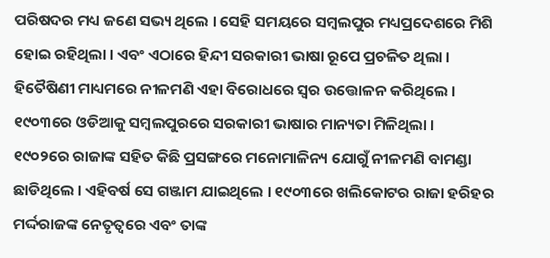ପରିଷଦର ମଧ୍ୟ ଜଣେ ସଭ୍ୟ ଥିଲେ । ସେହି ସମୟରେ ସମ୍ବଲପୁର ମଧ୍ୟପ୍ରଦେଶରେ ମିଶି ହୋଇ ରହିଥିଲା । ଏବଂ ଏଠାରେ ହିନ୍ଦୀ ସରକାରୀ ଭାଷା ରୂପେ ପ୍ରଚଳିତ ଥିଲା । ହିତୈଷିଣୀ ମାଧ୍ୟମରେ ନୀଳମଣି ଏହା ବିରୋଧରେ ସ୍ୱର ଉତ୍ତୋଳନ କରିଥିଲେ । ୧୯୦୩ରେ ଓଡିଆକୁ ସମ୍ବଲପୁରରେ ସରକାରୀ ଭାଷାର ମାନ୍ୟତା ମିଳିଥିଲା ।
୧୯୦୨ରେ ରାଜାଙ୍କ ସହିତ କିଛି ପ୍ରସଙ୍ଗରେ ମନୋମାଳିନ୍ୟ ଯୋଗୁଁ ନୀଳମଣି ବାମଣ୍ଡା ଛାଡିଥିଲେ । ଏହିବର୍ଷ ସେ ଗଞ୍ଜାମ ଯାଇଥିଲେ । ୧୯୦୩ରେ ଖଲିକୋଟର ରାଜା ହରିହର ମର୍ଦ୍ଦରାଜଙ୍କ ନେତୃତ୍ୱରେ ଏବଂ ତାଙ୍କ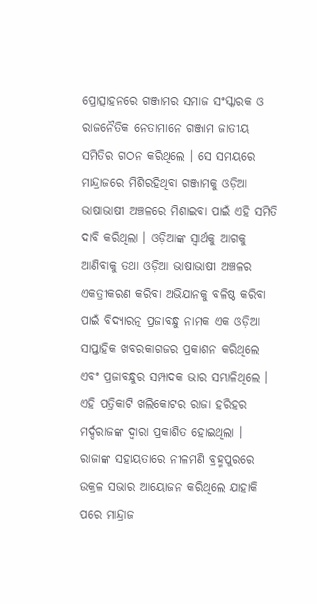ପ୍ରୋତ୍ସାହନରେ ଗଞ୍ଜାମର ସମାଜ ସଂସ୍କାରକ ଓ ରାଜନୈତିକ ନେତାମାନେ ଗଞ୍ଜାମ ଜାତୀୟ ସମିତିର ଗଠନ କରିଥିଲେ । ସେ ସମୟରେ ମାନ୍ଦ୍ରାଜରେ ମିଶିରହିଥିବା ଗଞ୍ଜାମକୁ ଓଡ଼ିଆ ଭାଷାଭାଷୀ ଅଞ୍ଚଳରେ ମିଶାଇବା ପାଇଁ ଏହି ସମିତି ଦାବି କରିଥିଲା । ଓଡ଼ିଆଙ୍କ ସ୍ୱାର୍ଥକୁ ଆଗକୁ ଆଣିବାକୁ ତଥା ଓଡ଼ିଆ ଭାଷାଭାଷୀ ଅଞ୍ଚଳର ଏକତ୍ରୀକରଣ କରିବା ଅଭିଯାନକୁ ବଳିଷ୍ଠ କରିବା ପାଇଁ ବିଦ୍ୟାରତ୍ନ ପ୍ରଜାବନ୍ଧୁ ନାମକ ଏକ ଓଡ଼ିଆ ସାପ୍ତାହିକ ଖବରକାଗଜର ପ୍ରକାଶନ କରିଥିଲେ ଏବଂ ପ୍ରଜାବନ୍ଧୁର ସମ୍ପାଦକ ଭାର ସମ୍ଭାଳିଥିଲେ । ଏହି ପତ୍ରିକାଟି ଖଲିକୋଟର ରାଜା ହରିହର ମର୍ଦ୍ଦରାଜଙ୍କ ଦ୍ୱାରା ପ୍ରକାଶିତ ହୋଇଥିଲା । ରାଜାଙ୍କ ସହାୟତାରେ ନୀଳମଣି ବ୍ରହ୍ମପୁରରେ ଉକ୍ରଳ ସଭାର ଆୟୋଜନ କରିଥିଲେ ଯାହାକି ପରେ ମାନ୍ଦ୍ରାଜ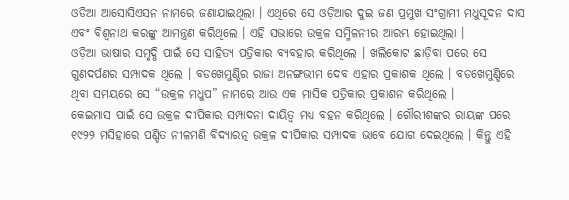ଓଡିଆ ଆସୋସିଏସନ ନାମରେ ଜଣାଯାଇଥିଲା । ଏଥିରେ ସେ ଓଡ଼ିଆର ଦୁଇ ଜଣ ପ୍ରମୁଖ ସଂଗ୍ରାମୀ ମଧୁସୂଦନ ଦାସ ଏବଂ ବିଶ୍ୱନାଥ କରଙ୍କୁ ଆମନ୍ତ୍ରଣ କରିଥିଲେ । ଏହି ସଭାରେ ଉକ୍ରଳ ସମ୍ମିଳନୀର ଆରମ୍ଭ ହୋଇଥିଲା ।
ଓଡ଼ିଆ ଭାଷାର ସମୃଦ୍ଧି ପାଇଁ ସେ ସାହିତ୍ୟ ପତ୍ରିକାର ବ୍ୟବହାର କରିଥିଲେ । ଖଲିକୋଟ ଛାଡ଼ିବା ପରେ ସେ ଗୁଣଦର୍ପଣର ସମ୍ପାଦକ ଥିଲେ । ବଡଖେମୁଣ୍ଡିର ରାଜା ଅନଙ୍ଗଭୀମ ଦେବ ଏହାର ପ୍ରକାଶକ ଥିଲେ । ବଡଖେମୁଣ୍ଡିରେ ଥିବା ସମୟରେ ସେ “ଉକ୍ରଳ ମଧୁପ” ନାମରେ ଆଉ ଏକ ମାସିକ ପତ୍ରିକାର ପ୍ରକାଶନ କରିଥିଲେ ।
କେଇମାସ ପାଇଁ ସେ ଉକ୍ରଳ ଦୀପିକାର ସମ୍ପାଦନା ଦାୟିତ୍ୱ ମଧ୍ୟ ବହନ କରିଥିଲେ । ଗୌରୀଶଙ୍କର ରାୟଙ୍କ ପରେ ୧୯୨୨ ମସିହାରେ ପଣ୍ଡିତ ନୀଳମଣି ବିଦ୍ୟାରତ୍ନ ଉକ୍ରଳ ଦୀପିକାର ସମ୍ପାଦକ ଭାବେ ଯୋଗ ଦେଇଥିଲେ । କିନ୍ତୁ ଏହି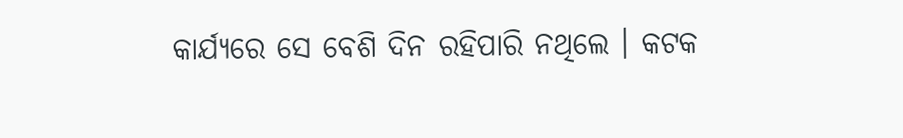କାର୍ଯ୍ୟରେ ସେ ବେଶି ଦିନ ରହିପାରି ନଥିଲେ । କଟକ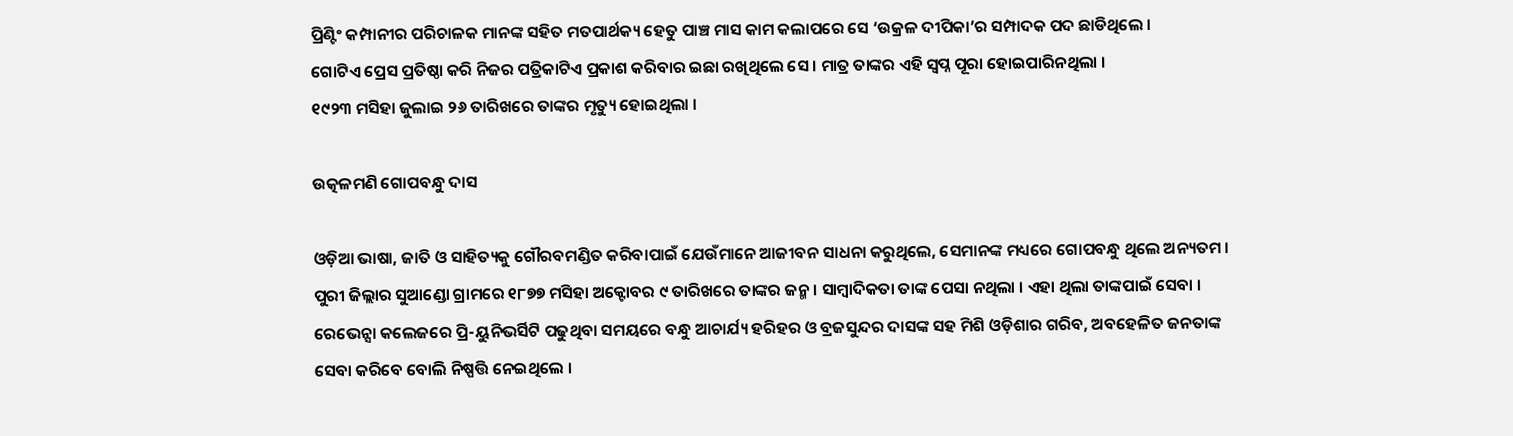ପ୍ରିଣ୍ଟିଂ କମ୍ପାନୀର ପରିଚାଳକ ମାନଙ୍କ ସହିତ ମତପାର୍ଥକ୍ୟ ହେତୁ ପାଞ୍ଚ ମାସ କାମ କଲାପରେ ସେ ‘ଉକ୍ରଳ ଦୀପିକା’ର ସମ୍ପାଦକ ପଦ ଛାଡିଥିଲେ ।
ଗୋଟିଏ ପ୍ରେସ ପ୍ରତିଷ୍ଠା କରି ନିଜର ପତ୍ରିକାଟିଏ ପ୍ରକାଶ କରିବାର ଇଛା ରଖିଥିଲେ ସେ । ମାତ୍ର ତାଙ୍କର ଏହି ସ୍ୱପ୍ନ ପୂରା ହୋଇପାରିନଥିଲା ।
୧୯୨୩ ମସିହା ଜୁଲାଇ ୨୬ ତାରିଖରେ ତାଙ୍କର ମୃତ୍ୟୁ ହୋଇଥିଲା ।

ଉତ୍କଳମଣି ଗୋପବନ୍ଧୁ ଦାସ

ଓଡ଼ିଆ ଭାଷା, ଜାତି ଓ ସାହିତ୍ୟକୁ ଗୌରବମଣ୍ଡିତ କରିବାପାଇଁ ଯେଉଁମାନେ ଆଜୀବନ ସାଧନା କରୁଥିଲେ, ସେମାନଙ୍କ ମଧ୍ୟରେ ଗୋପବନ୍ଧୁ ଥିଲେ ଅନ୍ୟତମ । ପୁରୀ ଜିଲ୍ଲାର ସୁଆଣ୍ଡୋ ଗ୍ରାମରେ ୧୮୭୭ ମସିହା ଅକ୍ଟୋବର ୯ ତାରିଖରେ ତାଙ୍କର ଜନ୍ମ । ସାମ୍ବାଦିକତା ତାଙ୍କ ପେସା ନଥିଲା । ଏହା ଥିଲା ତାଙ୍କପାଇଁ ସେବା । ରେଭେନ୍ସା କଲେଜରେ ପ୍ରି-ୟୁନିଭର୍ସିଟି ପଢୁଥିବା ସମୟରେ ବନ୍ଧୁ ଆଚାର୍ଯ୍ୟ ହରିହର ଓ ବ୍ରଜସୁନ୍ଦର ଦାସଙ୍କ ସହ ମିଶି ଓଡ଼ିଶାର ଗରିବ, ଅବହେଳିତ ଜନତାଙ୍କ ସେବା କରିବେ ବୋଲି ନିଷ୍ପତ୍ତି ନେଇଥିଲେ ।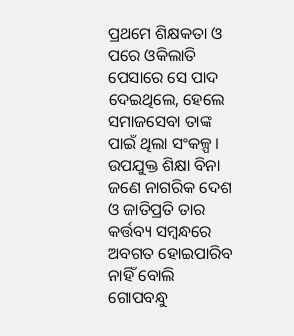ପ୍ରଥମେ ଶିକ୍ଷକତା ଓ ପରେ ଓକିଲାତି ପେସାରେ ସେ ପାଦ ଦେଇଥିଲେ, ହେଲେ ସମାଜସେବା ତାଙ୍କ ପାଇଁ ଥିଲା ସଂକଳ୍ପ । ଉପଯୁକ୍ତ ଶିକ୍ଷା ବିନା ଜଣେ ନାଗରିକ ଦେଶ ଓ ଜାତିପ୍ରତି ତାର କର୍ତ୍ତବ୍ୟ ସମ୍ବନ୍ଧରେ ଅବଗତ ହୋଇପାରିବ ନାହିଁ ବୋଲି ଗୋପବନ୍ଧୁ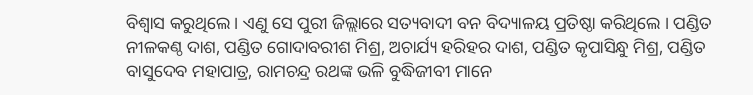ବିଶ୍ୱାସ କରୁଥିଲେ । ଏଣୁ ସେ ପୁରୀ ଜିଲ୍ଲାରେ ସତ୍ୟବାଦୀ ବନ ବିଦ୍ୟାଳୟ ପ୍ରତିଷ୍ଠା କରିଥିଲେ । ପଣ୍ଡିତ ନୀଳକଣ୍ଠ ଦାଶ, ପଣ୍ଡିତ ଗୋଦାବରୀଶ ମିଶ୍ର, ଅଚାର୍ଯ୍ୟ ହରିହର ଦାଶ, ପଣ୍ଡିତ କୃପାସିନ୍ଧୁ ମିଶ୍ର, ପଣ୍ଡିତ ବାସୁଦେବ ମହାପାତ୍ର, ରାମଚନ୍ଦ୍ର ରଥଙ୍କ ଭଳି ବୁଦ୍ଧିଜୀବୀ ମାନେ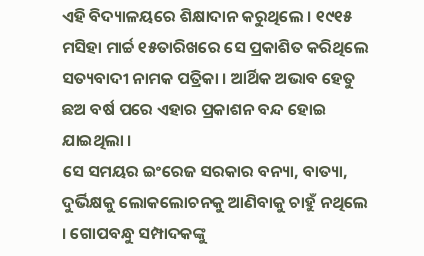ଏହି ବିଦ୍ୟାଳୟରେ ଶିକ୍ଷାଦାନ କରୁଥିଲେ । ୧୯୧୫ ମସିହା ମାର୍ଚ୍ଚ ୧୫ତାରିଖରେ ସେ ପ୍ରକାଶିତ କରିଥିଲେ ସତ୍ୟବାଦୀ ନାମକ ପତ୍ରିକା । ଆର୍ଥିକ ଅଭାବ ହେତୁ ଛଅ ବର୍ଷ ପରେ ଏହାର ପ୍ରକାଶନ ବନ୍ଦ ହୋଇ ଯାଇଥିଲା ।
ସେ ସମୟର ଇଂରେଜ ସରକାର ବନ୍ୟା, ବାତ୍ୟା, ଦୁର୍ଭିକ୍ଷକୁ ଲୋକଲୋଚନକୁ ଆଣିବାକୁ ଚାହୁଁ ନଥିଲେ । ଗୋପବନ୍ଧୁ ସମ୍ପାଦକଙ୍କୁ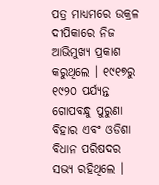ପତ୍ର ମାଧ୍ୟମରେ ଉକ୍ରଳ ଦୀପିକାରେ ନିଜ ଆଭିମୁଖ୍ୟ ପ୍ରକାଶ କରୁଥିଲେ । ୧୯୧୭ରୁ ୧୯୨୦ ପର୍ଯ୍ୟନ୍ତ ଗୋପବନ୍ଧୁ ପୁରୁଣା ବିହାର ଏବଂ ଓଡିଶା ବିଧାନ ପରିଷଦର ସଭ୍ୟ ରହିଥିଲେ ।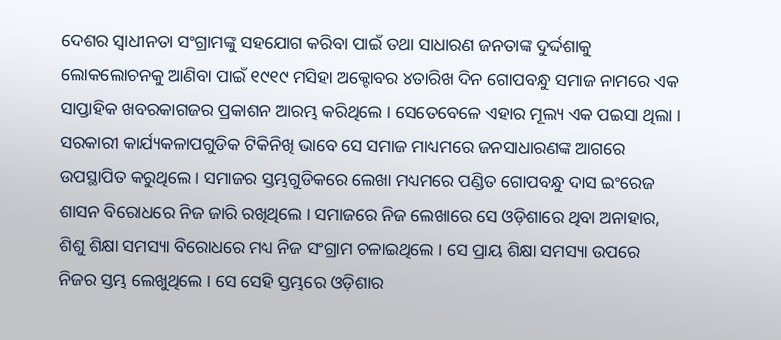ଦେଶର ସ୍ୱାଧୀନତା ସଂଗ୍ରାମଙ୍କୁ ସହଯୋଗ କରିବା ପାଇଁ ତଥା ସାଧାରଣ ଜନତାଙ୍କ ଦୁର୍ଦ୍ଦଶାକୁ ଲୋକଲୋଚନକୁ ଆଣିବା ପାଇଁ ୧୯୧୯ ମସିହା ଅକ୍ଟୋବର ୪ତାରିଖ ଦିନ ଗୋପବନ୍ଧୁ ସମାଜ ନାମରେ ଏକ ସାପ୍ତାହିକ ଖବରକାଗଜର ପ୍ରକାଶନ ଆରମ୍ଭ କରିଥିଲେ । ସେତେବେଳେ ଏହାର ମୂଲ୍ୟ ଏକ ପଇସା ଥିଲା । ସରକାରୀ କାର୍ଯ୍ୟକଳାପଗୁଡିକ ଟିକିନିଖି ଭାବେ ସେ ସମାଜ ମାଧ୍ୟମରେ ଜନସାଧାରଣଙ୍କ ଆଗରେ ଉପସ୍ଥାପିତ କରୁଥିଲେ । ସମାଜର ସ୍ତମ୍ଭଗୁଡିକରେ ଲେଖା ମଧ୍ୟମରେ ପଣ୍ଡିତ ଗୋପବନ୍ଧୁ ଦାସ ଇଂରେଜ ଶାସନ ବିରୋଧରେ ନିଜ ଜାରି ରଖିଥିଲେ । ସମାଜରେ ନିଜ ଲେଖାରେ ସେ ଓଡ଼ିଶାରେ ଥିବା ଅନାହାର, ଶିଶୁ ଶିକ୍ଷା ସମସ୍ୟା ବିରୋଧରେ ମଧ୍ୟ ନିଜ ସଂଗ୍ରାମ ଚଳାଇଥିଲେ । ସେ ପ୍ରାୟ ଶିକ୍ଷା ସମସ୍ୟା ଉପରେ ନିଜର ସ୍ତମ୍ଭ ଲେଖୁଥିଲେ । ସେ ସେହି ସ୍ତମ୍ଭରେ ଓଡ଼ିଶାର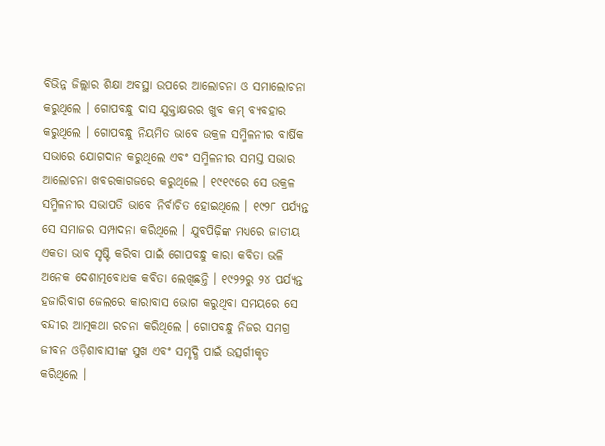ବିଭିନ୍ନ ଜିଲ୍ଲାର ଶିକ୍ଷା ଅବସ୍ଥା ଉପରେ ଆଲୋଚନା ଓ ସମାଲୋଚନା କରୁଥିଲେ । ଗୋପବନ୍ଧୁ ଦାସ ଯୁକ୍ତାକ୍ଷରର ଖୁବ କମ୍ ବ୍ୟବହାର କରୁଥିଲେ । ଗୋପବନ୍ଧୁ ନିୟମିତ ଭାବେ ଉକ୍ରଳ ସମ୍ମିଳନୀର ବାର୍ଷିକ ସଭାରେ ଯୋଗଦାନ କରୁଥିଲେ ଏବଂ ସମ୍ମିଳନୀର ସମସ୍ତ ସଭାର ଆଲୋଚନା ଖବରକାଗଜରେ କରୁଥିଲେ । ୧୯୧୯ରେ ସେ ଉକ୍ରଳ ସମ୍ମିଳନୀର ସଭାପତି ଭାବେ ନିର୍ବାଚିତ ହୋଇଥିଲେ । ୧୯୨୮ ପର୍ଯ୍ୟନ୍ତ ସେ ସମାଜର ସମ୍ପାଦନା କରିଥିଲେ । ଯୁବପିଢ଼ିଙ୍କ ମଧ୍ୟରେ ଜାତୀୟ ଏକତା ଭାବ ସୃଷ୍ଟି କରିବା ପାଇଁ ଗୋପବନ୍ଧୁ କାରା କବିତା ଭଳି ଅନେକ ଦେଶାତ୍ମବୋଧକ କବିତା ଲେଖିଛନ୍ତି । ୧୯୨୨ରୁ ୨୪ ପର୍ଯ୍ୟନ୍ତ ହଜାରିବାଗ ଜେଲରେ କାରାବାସ ଭୋଗ କରୁଥିବା ସମୟରେ ସେ ବନ୍ଦୀର ଆତ୍ମକଥା ରଚନା କରିଥିଲେ । ଗୋପବନ୍ଧୁ ନିଜର ସମଗ୍ର ଜୀବନ ଓଡ଼ିଶାବାସୀଙ୍କ ସୁଖ ଏବଂ ସମୃଦ୍ଧି ପାଇଁ ଉତ୍ସର୍ଗୀକୃତ କରିଥିଲେ ।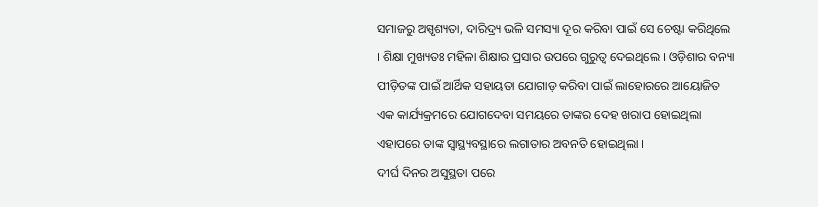ସମାଜରୁ ଅସ୍ପୃଶ୍ୟତା, ଦାରିଦ୍ର୍ୟ ଭଳି ସମସ୍ୟା ଦୂର କରିବା ପାଇଁ ସେ ଚେଷ୍ଟା କରିଥିଲେ । ଶିକ୍ଷା ମୁଖ୍ୟତଃ ମହିଳା ଶିକ୍ଷାର ପ୍ରସାର ଉପରେ ଗୁରୁତ୍ୱ ଦେଇଥିଲେ । ଓଡ଼ିଶାର ବନ୍ୟା ପୀଡ଼ିତଙ୍କ ପାଇଁ ଆର୍ଥିକ ସହାୟତା ଯୋଗାଡ଼ କରିବା ପାଇଁ ଲାହୋରରେ ଆୟୋଜିତ ଏକ କାର୍ଯ୍ୟକ୍ରମରେ ଯୋଗଦେବା ସମୟରେ ତାଙ୍କର ଦେହ ଖରାପ ହୋଇଥିଲା ଏହାପରେ ତାଙ୍କ ସ୍ୱାସ୍ଥ୍ୟବସ୍ଥାରେ ଲଗାତାର ଅବନତି ହୋଇଥିଲା ।
ଦୀର୍ଘ ଦିନର ଅସୁସ୍ଥତା ପରେ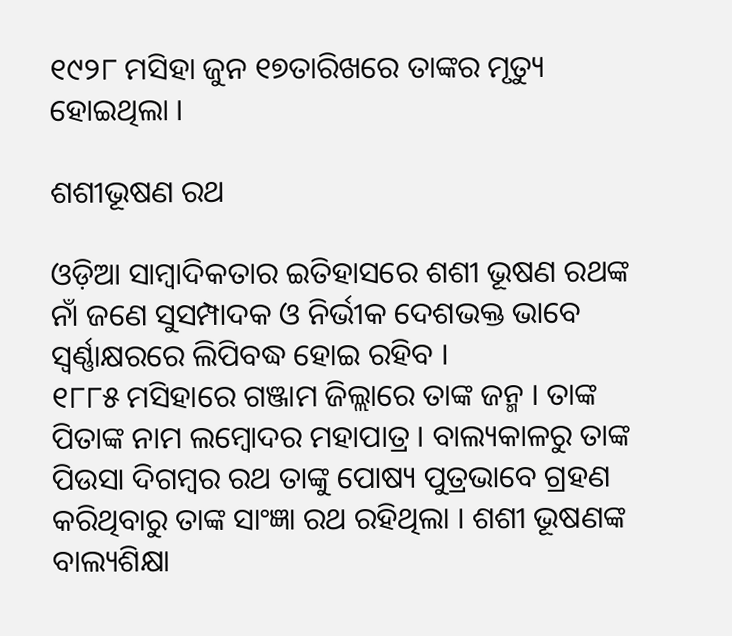୧୯୨୮ ମସିହା ଜୁନ ୧୭ତାରିଖରେ ତାଙ୍କର ମୃତ୍ୟୁ ହୋଇଥିଲା ।

ଶଶୀଭୂଷଣ ରଥ

ଓଡ଼ିଆ ସାମ୍ବାଦିକତାର ଇତିହାସରେ ଶଶୀ ଭୂଷଣ ରଥଙ୍କ ନାଁ ଜଣେ ସୁସମ୍ପାଦକ ଓ ନିର୍ଭୀକ ଦେଶଭକ୍ତ ଭାବେ ସ୍ୱର୍ଣ୍ଣାକ୍ଷରରେ ଲିପିବଦ୍ଧ ହୋଇ ରହିବ ।
୧୮୮୫ ମସିହାରେ ଗଞ୍ଜାମ ଜିଲ୍ଲାରେ ତାଙ୍କ ଜନ୍ମ । ତାଙ୍କ ପିତାଙ୍କ ନାମ ଲମ୍ବୋଦର ମହାପାତ୍ର । ବାଲ୍ୟକାଳରୁ ତାଙ୍କ ପିଉସା ଦିଗମ୍ବର ରଥ ତାଙ୍କୁ ପୋଷ୍ୟ ପୁତ୍ରଭାବେ ଗ୍ରହଣ କରିଥିବାରୁ ତାଙ୍କ ସାଂଜ୍ଞା ରଥ ରହିଥିଲା । ଶଶୀ ଭୂଷଣଙ୍କ ବାଲ୍ୟଶିକ୍ଷା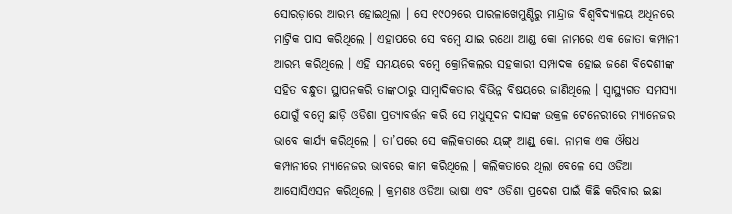ସୋରଡ଼ାରେ ଆରମ୍ଭ ହୋଇଥିଲା । ସେ ୧୯୦୨ରେ ପାରଳାଖେମୁଣ୍ଡିରୁ ମାନ୍ଦ୍ରାଜ ବିଶ୍ୱବିଦ୍ୟାଳୟ ଅଧିନରେ ମାଟ୍ରିକ ପାସ କରିଥିଲେ । ଏହାପରେ ସେ ବମ୍ବେ ଯାଇ ରଥୋ ଆଣ୍ଡ କୋ ନାମରେ ଏକ ଜୋତା କମ୍ପାନୀ ଆରମ୍ଭ କରିଥିଲେ । ଏହି ସମୟରେ ବମ୍ବେ କ୍ରୋନିକଲର ସହକାରୀ ସମ୍ପାଦକ ହୋଇ ଜଣେ ବିଦେଶୀଙ୍କ ସହିତ ବନ୍ଧୁତା ସ୍ଥାପନକରି ତାଙ୍କଠାରୁ ସାମ୍ବାଦିକତାର ବିଭିନ୍ନ ବିଷୟରେ ଜାଣିଥିଲେ । ସ୍ୱାସ୍ଥ୍ୟଗତ ସମସ୍ୟା ଯୋଗୁଁ ବମ୍ବେ ଛାଡ଼ି ଓଡିଶା ପ୍ରତ୍ୟାବର୍ତ୍ତନ କରି ସେ ମଧୁସୂଦନ ଦାସଙ୍କ ଉକ୍ରଳ ଟେନେରୀରେ ମ୍ୟାନେଜର ଭାବେ କାର୍ଯ୍ୟ କରିଥିଲେ । ତା’ପରେ ସେ କଲିକତାରେ ୟଙ୍ଗ୍ ଆଣ୍ଡ୍ କୋ. ନାମକ ଏକ ଔଷଧ କମ୍ପାନୀରେ ମ୍ୟାନେଜର ଭାବରେ କାମ କରିଥିଲେ । କଲିକତାରେ ଥିଲା ବେଳେ ସେ ଓଡିଆ ଆସୋସିଏସନ କରିଥିଲେ । କ୍ରମଶଃ ଓଡିଆ ଭାଷା ଏବଂ ଓଡିଶା ପ୍ରଦେଶ ପାଇଁ କିଛି କରିବାର ଇଛା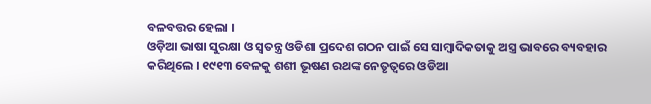ବଳବତ୍ତର ହେଲା ।
ଓଡ଼ିଆ ଭାଷା ସୁରକ୍ଷା ଓ ସ୍ୱତନ୍ତ୍ର ଓଡିଶା ପ୍ରଦେଶ ଗଠନ ପାଇଁ ସେ ସାମ୍ବାଦିକତାକୁ ଅସ୍ତ୍ର ଭାବରେ ବ୍ୟବହାର କରିଥିଲେ । ୧୯୧୩ ବେଳକୁ ଶଶୀ ଭୂଷଣ ରଥଙ୍କ ନେତୃତ୍ୱରେ ଓଡିଆ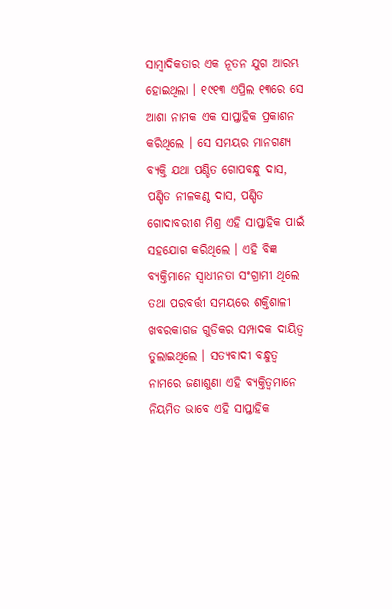ସାମ୍ବାଦିକତାର ଏକ ନୂତନ ଯୁଗ ଆରମ୍ଭ ହୋଇଥିଲା । ୧୯୧୩ ଏପ୍ରିଲ ୧୩ରେ ସେ ଆଶା ନାମକ ଏକ ସାପ୍ତାହିକ ପ୍ରକାଶନ କରିଥିଲେ । ସେ ସମୟର ମାନଗଣ୍ୟ ବ୍ୟକ୍ତି ଯଥା ପଣ୍ଡିତ ଗୋପବନ୍ଧୁ ଦାସ, ପଣ୍ଡିତ ନୀଳକଣ୍ଠ ଦାସ, ପଣ୍ଡିତ ଗୋଦାବରୀଶ ମିଶ୍ର ଏହି ସାପ୍ତାହିକ ପାଇଁ ସହଯୋଗ କରିଥିଲେ । ଏହି ବିଜ୍ଞ ବ୍ୟକ୍ତିମାନେ ସ୍ୱାଧୀନତା ସଂଗ୍ରାମୀ ଥିଲେ ତଥା ପରବର୍ତ୍ତୀ ସମୟରେ ଶକ୍ତିଶାଳୀ ଖବରକାଗଜ ଗୁଡିକର ସମ୍ପାଦକ ଦାୟିତ୍ୱ ତୁଲାଇଥିଲେ । ସତ୍ୟବାଦୀ ବନ୍ଧୁତ୍ୱ ନାମରେ ଜଣାଶୁଣା ଏହି ବ୍ୟକ୍ତିତ୍ୱମାନେ ନିୟମିତ ଭାବେ ଏହି ସାପ୍ତାହିକ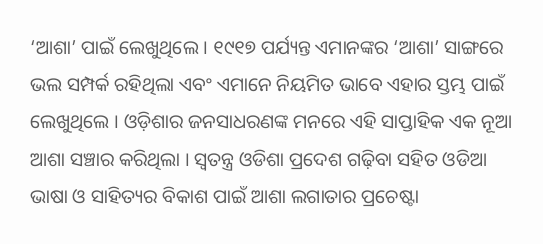‘ଆଶା’ ପାଇଁ ଲେଖୁଥିଲେ । ୧୯୧୭ ପର୍ଯ୍ୟନ୍ତ ଏମାନଙ୍କର ‘ଆଶା’ ସାଙ୍ଗରେ ଭଲ ସମ୍ପର୍କ ରହିଥିଲା ଏବଂ ଏମାନେ ନିୟମିତ ଭାବେ ଏହାର ସ୍ତମ୍ଭ ପାଇଁ ଲେଖୁଥିଲେ । ଓଡ଼ିଶାର ଜନସାଧରଣଙ୍କ ମନରେ ଏହି ସାପ୍ତାହିକ ଏକ ନୂଆ ଆଶା ସଞ୍ଚାର କରିଥିଲା । ସ୍ୱତନ୍ତ୍ର ଓଡିଶା ପ୍ରଦେଶ ଗଢ଼ିବା ସହିତ ଓଡିଆ ଭାଷା ଓ ସାହିତ୍ୟର ବିକାଶ ପାଇଁ ଆଶା ଲଗାତାର ପ୍ରଚେଷ୍ଟା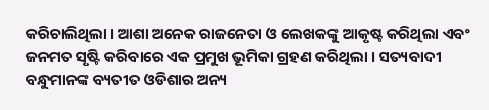କରିଚାଲିଥିଲା । ଆଶା ଅନେକ ରାଜନେତା ଓ ଲେଖକଙ୍କୁ ଆକୃଷ୍ଟ କରିଥିଲା ଏବଂ ଜନମତ ସୃଷ୍ଟି କରିବାରେ ଏକ ପ୍ରମୁଖ ଭୂମିକା ଗ୍ରହଣ କରିଥିଲା । ସତ୍ୟବାଦୀ ବନ୍ଧୁମାନଙ୍କ ବ୍ୟତୀତ ଓଡିଶାର ଅନ୍ୟ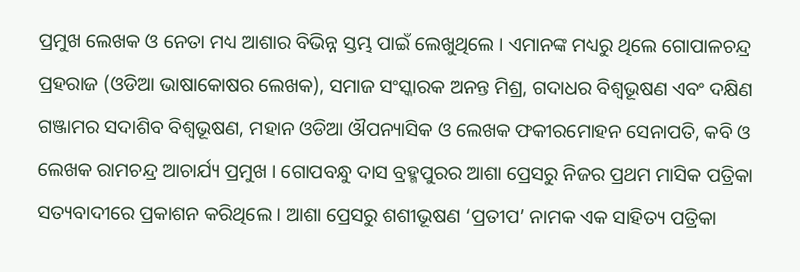ପ୍ରମୁଖ ଲେଖକ ଓ ନେତା ମଧ୍ୟ ଆଶାର ବିଭିନ୍ନ ସ୍ତମ୍ଭ ପାଇଁ ଲେଖୁଥିଲେ । ଏମାନଙ୍କ ମଧ୍ୟରୁ ଥିଲେ ଗୋପାଳଚନ୍ଦ୍ର ପ୍ରହରାଜ (ଓଡିଆ ଭାଷାକୋଷର ଲେଖକ), ସମାଜ ସଂସ୍କାରକ ଅନନ୍ତ ମିଶ୍ର, ଗଦାଧର ବିଶ୍ୱଭୂଷଣ ଏବଂ ଦକ୍ଷିଣ ଗଞ୍ଜାମର ସଦାଶିବ ବିଶ୍ୱଭୂଷଣ, ମହାନ ଓଡିଆ ଔପନ୍ୟାସିକ ଓ ଲେଖକ ଫକୀରମୋହନ ସେନାପତି, କବି ଓ ଲେଖକ ରାମଚନ୍ଦ୍ର ଆଚାର୍ଯ୍ୟ ପ୍ରମୁଖ । ଗୋପବନ୍ଧୁ ଦାସ ବ୍ରହ୍ମପୁରର ଆଶା ପ୍ରେସରୁ ନିଜର ପ୍ରଥମ ମାସିକ ପତ୍ରିକା ସତ୍ୟବାଦୀରେ ପ୍ରକାଶନ କରିଥିଲେ । ଆଶା ପ୍ରେସରୁ ଶଶୀଭୂଷଣ ‘ପ୍ରତୀପ’ ନାମକ ଏକ ସାହିତ୍ୟ ପତ୍ରିକା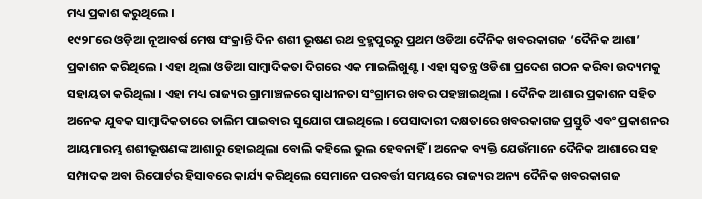ମଧ୍ୟ ପ୍ରକାଶ କରୁଥିଲେ ।
୧୯୨୮ରେ ଓଡ଼ିଆ ନୂଆବର୍ଷ ମେଷ ସଂକ୍ରାନ୍ତି ଦିନ ଶଶୀ ଭୂଷଣ ରଥ ବ୍ରହ୍ମପୁରରୁ ପ୍ରଥମ ଓଡିଆ ଦୈନିକ ଖବରକାଗଜ ‘ଦୈନିକ ଆଶା’ ପ୍ରକାଶନ କରିଥିଲେ । ଏହା ଥିଲା ଓଡିଆ ସାମ୍ବାଦିକତା ଦିଗରେ ଏକ ମାଇଲିଖୁଣ୍ଟ । ଏହା ସ୍ୱତନ୍ତ୍ର ଓଡିଶା ପ୍ରଦେଶ ଗଠନ କରିବା ଉଦ୍ୟମକୁ ସହାୟତା କରିଥିଲା । ଏହା ମଧ୍ୟ ରାଜ୍ୟର ଗ୍ରାମାଞ୍ଚଳରେ ସ୍ୱାଧୀନତା ସଂଗ୍ରାମର ଖବର ପହଞ୍ଚାଇଥିଲା । ଦୈନିକ ଆଶାର ପ୍ରକାଶନ ସହିତ ଅନେକ ଯୁବକ ସାମ୍ବାଦିକତାରେ ତାଲିମ ପାଇବାର ସୁଯୋଗ ପାଇଥିଲେ । ପେସାଦାରୀ ଦକ୍ଷତାରେ ଖବରକାଗଜ ପ୍ରସ୍ତୁତି ଏବଂ ପ୍ରକାଶନର ଆୟମାରମ୍ଭ ଶଶୀଭୂଷଣଙ୍କ ଆଶାରୁ ହୋଇଥିଲା ବୋଲି କହିଲେ ଭୁଲ ହେବନାହିଁ । ଅନେକ ବ୍ୟକ୍ତି ଯେଉଁମାନେ ଦୈନିକ ଆଶାରେ ସହ ସମ୍ପାଦକ ଅବା ରିପୋର୍ଟର ହିସାବରେ କାର୍ଯ୍ୟ କରିଥିଲେ ସେମାନେ ପରବର୍ତ୍ତୀ ସମୟରେ ରାଜ୍ୟର ଅନ୍ୟ ଦୈନିକ ଖବରକାଗଜ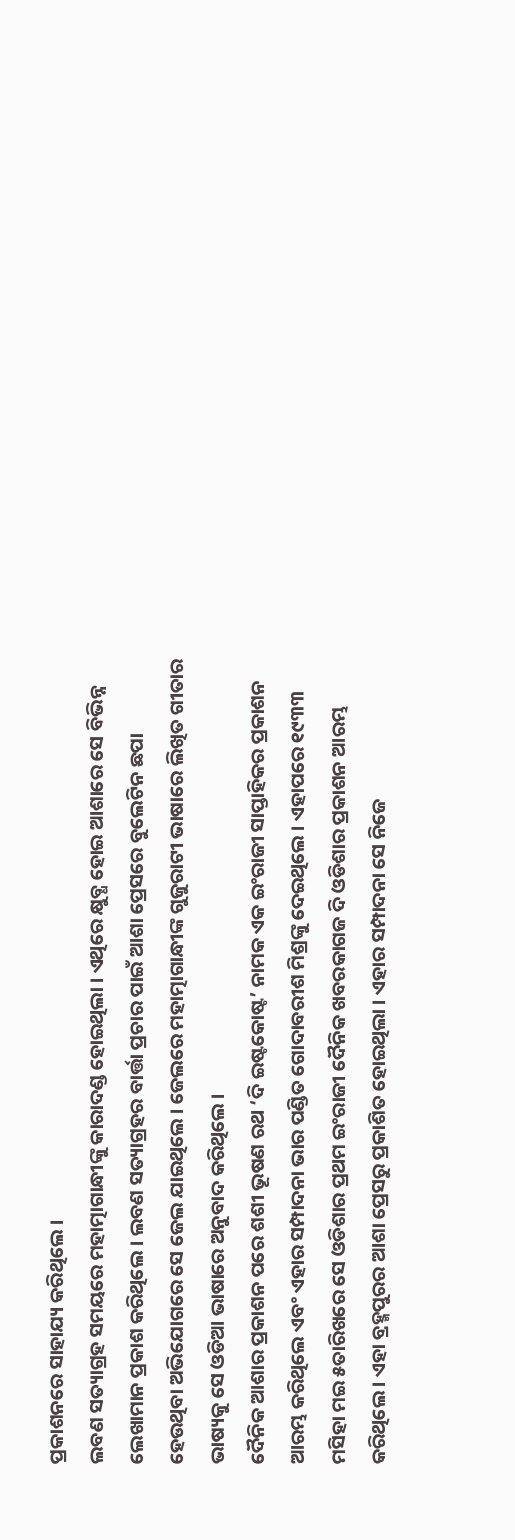ପ୍ରକାଶନରେ ସାହାଯ୍ୟ କରିଥିଲେ ।
ଲବଣ ସତ୍ୟାଗ୍ରହ ସମୟରେ ମହାତ୍ମାଗାନ୍ଧୀଙ୍କୁ କାରାଦଣ୍ଡ ହୋଇଥିଲା । ଏଥିରେ କ୍ଷୁବ୍ଧ ହୋଇ ଆଶାରେ ସେ ବିଭିନ୍ନ ଲେଖାମାନ ପ୍ରକାଶ କରିଥିଲେ । ଲବଣ ସତ୍ୟାଗ୍ରହର ବାର୍ତ୍ତା ପ୍ରଚାର ପାଇଁ ଆଶା ପ୍ରେସରେ ବୁଲେଟିନ ଛପା ହେଉଥିବା ଅଭିଯୋଗରେ ସେ ଜେଲ ଯାଇଥିଲେ । ଜେଲରେ ମହାତ୍ମାଗାନ୍ଧୀଙ୍କ ଗୁଜୁରାଟୀ ଭାଷାରେ ଲିଖିତ ଗୀତାର ଭାଷ୍ୟକୁ ସେ ଓଡିଆ ଭାଷାରେ ଅନୁବାଦ କରିଥିଲେ ।
ଦୈନିକ ଆଶାର ପ୍ରକାଶନ ପରେ ଶଶୀ ଭୂଷଣ ରଥ ‘ଦି ଇଷ୍ଟକୋଷ୍ଟ’ ନାମକ ଏକ ଇଂରାଜୀ ସାପ୍ତାହିକର ପ୍ରକାଶନ ଆରମ୍ଭ କରିଥିଲେ ଏବଂ ଏହାର ସମ୍ପାଦନା ଭାର ପଣ୍ଡିତ ଗୋଦାବରୀଶ ମିଶ୍ରଙ୍କୁ ଦେଇଥିଲେ । ଏହାପରେ ୧୯୩୩ ମସିହା ମଇ ୫ତାରିଖରେ ସେ ଓଡିଶାର ପ୍ରଥମ ଇଂରାଜୀ ଦୈନିକ ଖବରକାଗଜ ଦି ଓଡିଶାର ପ୍ରକାଶନ ଆରମ୍ଭ କରିଥିଲେ । ଏହା ବ୍ରହ୍ମପୁରର ଆଶା ପ୍ରେସରୁ ପ୍ରକାଶିତ ହୋଇଥିଲା । ଏହାର ସମ୍ପାଦନା ସେ ନିଜେ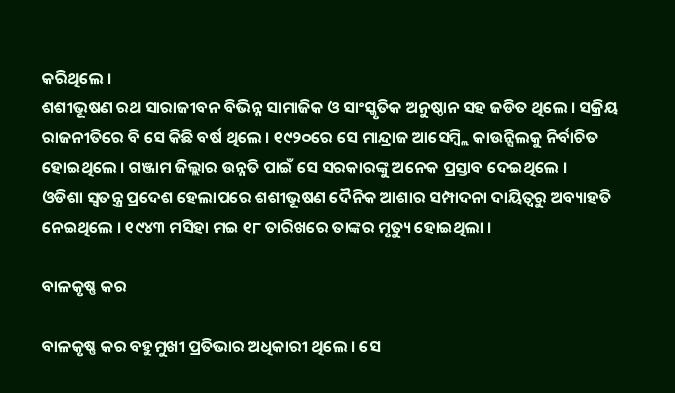କରିଥିଲେ ।
ଶଶୀଭୂଷଣ ରଥ ସାରାଜୀବନ ବିଭିନ୍ନ ସାମାଜିକ ଓ ସାଂସ୍କୃତିକ ଅନୁଷ୍ଠାନ ସହ ଜଡିତ ଥିଲେ । ସକ୍ରିୟ ରାଜନୀତିରେ ବି ସେ କିଛି ବର୍ଷ ଥିଲେ । ୧୯୨୦ରେ ସେ ମାନ୍ଦ୍ରାଜ ଆସେମ୍ବ୍ଲି କାଉନ୍ସିଲକୁ ନିର୍ବାଚିତ ହୋଇଥିଲେ । ଗଞ୍ଜାମ ଜିଲ୍ଲାର ଉନ୍ନତି ପାଇଁ ସେ ସରକାରଙ୍କୁ ଅନେକ ପ୍ରସ୍ତାବ ଦେଇଥିଲେ ।
ଓଡିଶା ସ୍ୱତନ୍ତ୍ର ପ୍ରଦେଶ ହେଲାପରେ ଶଶୀଭୂଷଣ ଦୈନିକ ଆଶାର ସମ୍ପାଦନା ଦାୟିତ୍ୱରୁ ଅବ୍ୟାହତି ନେଇଥିଲେ । ୧୯୪୩ ମସିହା ମଇ ୧୮ ତାରିଖରେ ତାଙ୍କର ମୃତ୍ୟୁ ହୋଇଥିଲା ।

ବାଳକୃଷ୍ଣ କର

ବାଳକୃଷ୍ଣ କର ବହୁମୁଖୀ ପ୍ରତିଭାର ଅଧିକାରୀ ଥିଲେ । ସେ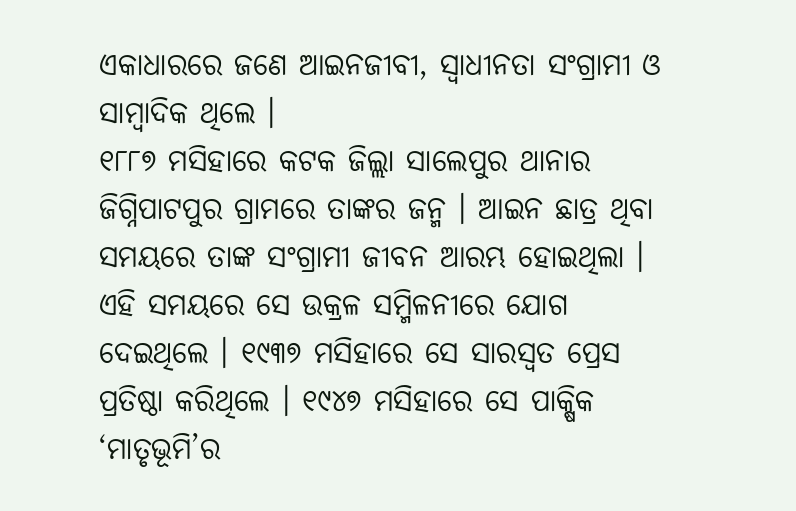ଏକାଧାରରେ ଜଣେ ଆଇନଜୀବୀ, ସ୍ୱାଧୀନତା ସଂଗ୍ରାମୀ ଓ ସାମ୍ବାଦିକ ଥିଲେ ।
୧୮୮୭ ମସିହାରେ କଟକ ଜିଲ୍ଲା ସାଲେପୁର ଥାନାର ଜିଗ୍ନିପାଟପୁର ଗ୍ରାମରେ ତାଙ୍କର ଜନ୍ମ । ଆଇନ ଛାତ୍ର ଥିବା ସମୟରେ ତାଙ୍କ ସଂଗ୍ରାମୀ ଜୀବନ ଆରମ୍ଭ ହୋଇଥିଲା । ଏହି ସମୟରେ ସେ ଉକ୍ରଳ ସମ୍ମିଳନୀରେ ଯୋଗ ଦେଇଥିଲେ । ୧୯୩୭ ମସିହାରେ ସେ ସାରସ୍ୱତ ପ୍ରେସ ପ୍ରତିଷ୍ଠା କରିଥିଲେ । ୧୯୪୭ ମସିହାରେ ସେ ପାକ୍ଷିକ ‘ମାତୃଭୂମି’ର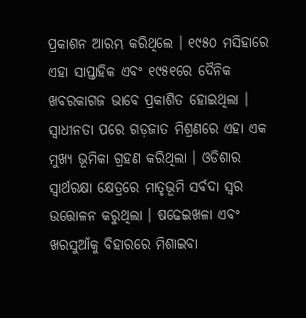ପ୍ରକାଶନ ଆରମ୍ଭ କରିଥିଲେ । ୧୯୫୦ ମସିହାରେ ଏହା ସାପ୍ତାହିକ ଏବଂ ୧୯୫୧ରେ ଦୈନିକ ଖବରକାଗଜ ଭାବେ ପ୍ରକାଶିତ ହୋଇଥିଲା । ସ୍ୱାଧୀନତା ପରେ ଗଡ଼ଜାତ ମିଶ୍ରଣରେ ଏହା ଏକ ମୁଖ୍ୟ ଭୂମିକା ଗ୍ରହଣ କରିଥିଲା । ଓଡିଶାର ସ୍ୱାର୍ଥରକ୍ଷା କ୍ଷେତ୍ରରେ ମାତୃଭୂମି ସର୍ବଦା ସ୍ୱର ଉତ୍ତୋଳନ କରୁଥିଲା । ଷଢେଇଖଳା ଏବଂ ଖରସୁଆଁକୁ ବିହାରରେ ମିଶାଇବା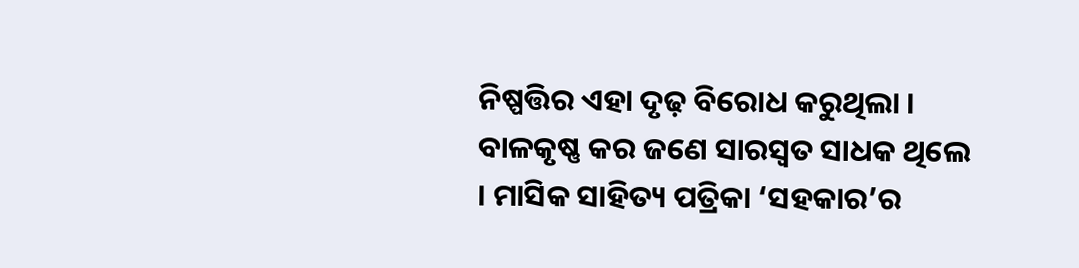ନିଷ୍ପତ୍ତିର ଏହା ଦୃଢ଼ ବିରୋଧ କରୁଥିଲା ।
ବାଳକୃଷ୍ଣ କର ଜଣେ ସାରସ୍ୱତ ସାଧକ ଥିଲେ । ମାସିକ ସାହିତ୍ୟ ପତ୍ରିକା ‘ସହକାର’ର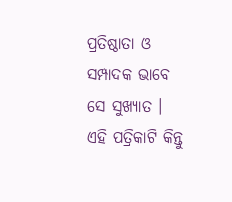ପ୍ରତିଷ୍ଠାତା ଓ ସମ୍ପାଦକ ଭାବେ ସେ ସୁଖ୍ୟାତ । ଏହି ପତ୍ରିକାଟି କିନ୍ତୁ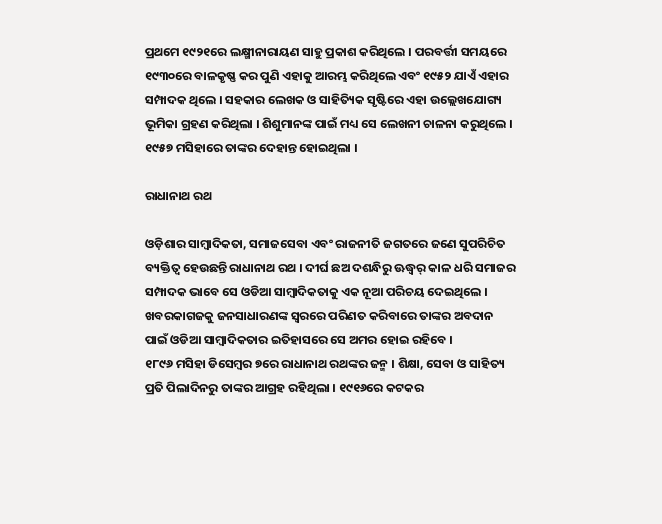ପ୍ରଥମେ ୧୯୨୧ରେ ଲକ୍ଷ୍ମୀନାରାୟଣ ସାହୁ ପ୍ରକାଶ କରିଥିଲେ । ପରବର୍ତ୍ତୀ ସମୟରେ ୧୯୩୦ରେ ବାଳକୃଷ୍ଣ କର ପୁଣି ଏହାକୁ ଆରମ୍ଭ କରିଥିଲେ ଏବଂ ୧୯୫୨ ଯାଏଁ ଏହାର ସମ୍ପାଦକ ଥିଲେ । ସହକାର ଲେଖକ ଓ ସାହିତ୍ୟିକ ସୃଷ୍ଟିରେ ଏହା ଉଲ୍ଲେଖଯୋଗ୍ୟ ଭୂମିକା ଗ୍ରହଣ କରିଥିଲା । ଶିଶୁମାନଙ୍କ ପାଇଁ ମଧ୍ୟ ସେ ଲେଖନୀ ଚାଳନା କରୁଥିଲେ ।
୧୯୫୭ ମସିହାରେ ତାଙ୍କର ଦେହାନ୍ତ ହୋଇଥିଲା ।

ରାଧାନାଥ ରଥ

ଓଡ଼ିଶାର ସାମ୍ବାଦିକତା, ସମାଜସେବା ଏବଂ ରାଜନୀତି ଜଗତରେ ଜଣେ ସୁପରିଚିତ ବ୍ୟକ୍ତିତ୍ୱ ହେଉଛନ୍ତି ରାଧାନାଥ ରଥ । ଦୀର୍ଘ ଛଅ ଦଶନ୍ଧିରୁ ଊଦ୍ଧ୍ୱର୍ କାଳ ଧରି ସମାଜର ସମ୍ପାଦକ ଭାବେ ସେ ଓଡିଆ ସାମ୍ବାଦିକତାକୁ ଏକ ନୂଆ ପରିଚୟ ଦେଇଥିଲେ । ଖବରକାଗଜକୁ ଜନସାଧାରଣଙ୍କ ସ୍ୱରରେ ପରିଣତ କରିବାରେ ତାଙ୍କର ଅବଦାନ ପାଇଁ ଓଡିଆ ସାମ୍ବାଦିକତାର ଇତିହାସରେ ସେ ଅମର ହୋଇ ରହିବେ ।
୧୮୯୬ ମସିହା ଡିସେମ୍ବର ୭ରେ ରାଧାନାଥ ରଥଙ୍କର ଜନ୍ମ । ଶିକ୍ଷା, ସେବା ଓ ସାହିତ୍ୟ ପ୍ରତି ପିଲାଦିନରୁ ତାଙ୍କର ଆଗ୍ରହ ରହିଥିଲା । ୧୯୧୬ରେ କଟକର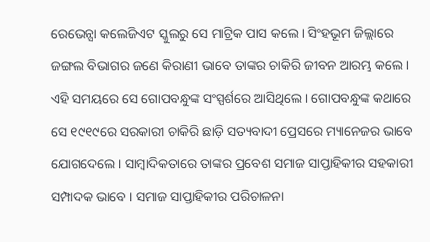ରେଭେନ୍ସା କଲେଜିଏଟ ସ୍କୁଲରୁ ସେ ମାଟ୍ରିକ ପାସ କଲେ । ସିଂହଭୂମ ଜିଲ୍ଲାରେ ଜଙ୍ଗଲ ବିଭାଗର ଜଣେ କିରାଣୀ ଭାବେ ତାଙ୍କର ଚାକିରି ଜୀବନ ଆରମ୍ଭ କଲେ । ଏହି ସମୟରେ ସେ ଗୋପବନ୍ଧୁଙ୍କ ସଂସ୍ପର୍ଶରେ ଆସିଥିଲେ । ଗୋପବନ୍ଧୁଙ୍କ କଥାରେ ସେ ୧୯୧୯ରେ ସରକାରୀ ଚାକିରି ଛାଡ଼ି ସତ୍ୟବାଦୀ ପ୍ରେସରେ ମ୍ୟାନେଜର ଭାବେ ଯୋଗଦେଲେ । ସାମ୍ବାଦିକତାରେ ତାଙ୍କର ପ୍ରବେଶ ସମାଜ ସାପ୍ତାହିକୀର ସହକାରୀ ସମ୍ପାଦକ ଭାବେ । ସମାଜ ସାପ୍ତାହିକୀର ପରିଚାଳନା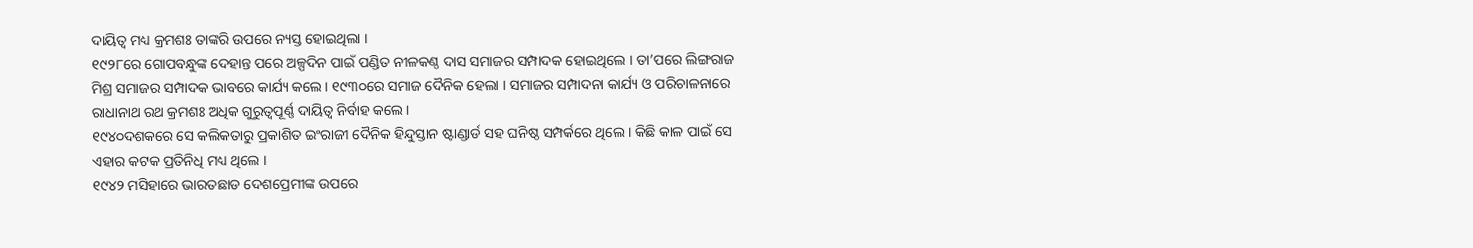ଦାୟିତ୍ୱ ମଧ୍ୟ କ୍ରମଶଃ ତାଙ୍କରି ଉପରେ ନ୍ୟସ୍ତ ହୋଇଥିଲା ।
୧୯୨୮ରେ ଗୋପବନ୍ଧୁଙ୍କ ଦେହାନ୍ତ ପରେ ଅଳ୍ପଦିନ ପାଇଁ ପଣ୍ଡିତ ନୀଳକଣ୍ଠ ଦାସ ସମାଜର ସମ୍ପାଦକ ହୋଇଥିଲେ । ତା’ପରେ ଲିଙ୍ଗରାଜ ମିଶ୍ର ସମାଜର ସମ୍ପାଦକ ଭାବରେ କାର୍ଯ୍ୟ କଲେ । ୧୯୩୦ରେ ସମାଜ ଦୈନିକ ହେଲା । ସମାଜର ସମ୍ପାଦନା କାର୍ଯ୍ୟ ଓ ପରିଚାଳନାରେ ରାଧାନାଥ ରଥ କ୍ରମଶଃ ଅଧିକ ଗୁରୁତ୍ୱପୂର୍ଣ୍ଣ ଦାୟିତ୍ୱ ନିର୍ବାହ କଲେ ।
୧୯୪୦ଦଶକରେ ସେ କଲିକତାରୁ ପ୍ରକାଶିତ ଇଂରାଜୀ ଦୈନିକ ହିନ୍ଦୁସ୍ତାନ ଷ୍ଟାଣ୍ଡାର୍ଡ ସହ ଘନିଷ୍ଠ ସମ୍ପର୍କରେ ଥିଲେ । କିଛି କାଳ ପାଇଁ ସେ ଏହାର କଟକ ପ୍ରତିନିଧି ମଧ୍ୟ ଥିଲେ ।
୧୯୪୨ ମସିହାରେ ଭାରତଛାଡ ଦେଶପ୍ରେମୀଙ୍କ ଉପରେ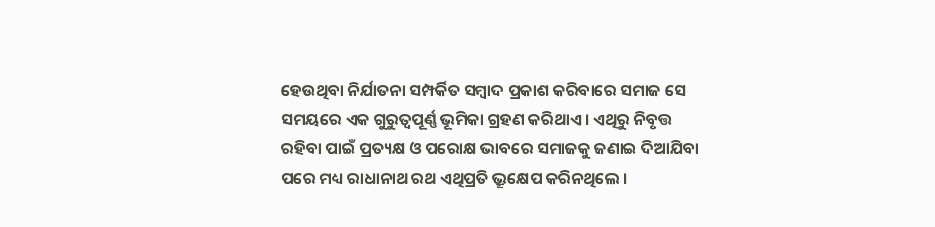ହେଉଥିବା ନିର୍ଯାତନା ସମ୍ପର୍କିତ ସମ୍ବାଦ ପ୍ରକାଶ କରିବାରେ ସମାଜ ସେ ସମୟରେ ଏକ ଗୁରୁତ୍ୱପୂର୍ଣ୍ଣ ଭୂମିକା ଗ୍ରହଣ କରିଥାଏ । ଏଥିରୁ ନିବୃତ୍ତ ରହିବା ପାଇଁ ପ୍ରତ୍ୟକ୍ଷ ଓ ପରୋକ୍ଷ ଭାବରେ ସମାଜକୁ ଜଣାଇ ଦିଆଯିବା ପରେ ମଧ୍ୟ ରାଧାନାଥ ରଥ ଏଥିପ୍ରତି ଭ୍ରୂକ୍ଷେପ କରିନଥିଲେ ।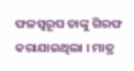ଫଳସ୍ୱରୂପ ତାଙ୍କୁ ଗିରଫ କରାଯାଇଥିଲା । ମାତ୍ର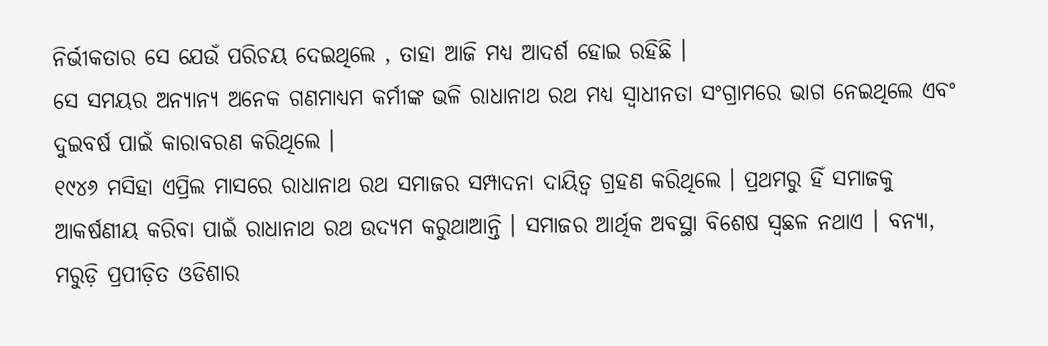ନିର୍ଭୀକତାର ସେ ଯେଉଁ ପରିଚୟ ଦେଇଥିଲେ , ତାହା ଆଜି ମଧ୍ୟ ଆଦର୍ଶ ହୋଇ ରହିଛି ।
ସେ ସମୟର ଅନ୍ୟାନ୍ୟ ଅନେକ ଗଣମାଧ୍ୟମ କର୍ମୀଙ୍କ ଭଳି ରାଧାନାଥ ରଥ ମଧ୍ୟ ସ୍ୱାଧୀନତା ସଂଗ୍ରାମରେ ଭାଗ ନେଇଥିଲେ ଏବଂ ଦୁଇବର୍ଷ ପାଇଁ କାରାବରଣ କରିଥିଲେ ।
୧୯୪୬ ମସିହା ଏପ୍ରିଲ ମାସରେ ରାଧାନାଥ ରଥ ସମାଜର ସମ୍ପାଦନା ଦାୟିତ୍ୱ ଗ୍ରହଣ କରିଥିଲେ । ପ୍ରଥମରୁ ହିଁ ସମାଜକୁ ଆକର୍ଷଣୀୟ କରିବା ପାଇଁ ରାଧାନାଥ ରଥ ଉଦ୍ୟମ କରୁଥାଆନ୍ତି । ସମାଜର ଆର୍ଥିକ ଅବସ୍ଥା ବିଶେଷ ସ୍ୱଛଳ ନଥାଏ । ବନ୍ୟା, ମରୁଡ଼ି ପ୍ରପୀଡ଼ିତ ଓଡିଶାର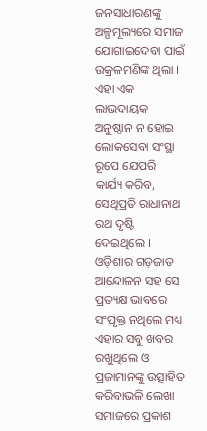ଜନସାଧାରଣଙ୍କୁ ଅଳ୍ପମୂଲ୍ୟରେ ସମାଜ ଯୋଗାଇଦେବା ପାଇଁ ଉକ୍ରଳମଣିଙ୍କ ଥିଲା । ଏହା ଏକ ଲାଭଦାୟକ ଅନୁଷ୍ଠାନ ନ ହୋଇ ଲୋକସେବା ସଂସ୍ଥା ରୂପେ ଯେପରି କାର୍ଯ୍ୟ କରିବ, ସେଥିପ୍ରତି ରାଧାନାଥ ରଥ ଦୃଷ୍ଟି ଦେଇଥିଲେ । ଓଡ଼ିଶାର ଗଡ଼ଜାତ ଆନ୍ଦୋଳନ ସହ ସେ ପ୍ରତ୍ୟକ୍ଷ ଭାବରେ ସଂପୃକ୍ତ ନଥିଲେ ମଧ୍ୟ ଏହାର ସବୁ ଖବର ରଖୁଥିଲେ ଓ ପ୍ରଜାମାନଙ୍କୁ ଉତ୍ସାହିତ କରିବାଭଳି ଲେଖା ସମାଜରେ ପ୍ରକାଶ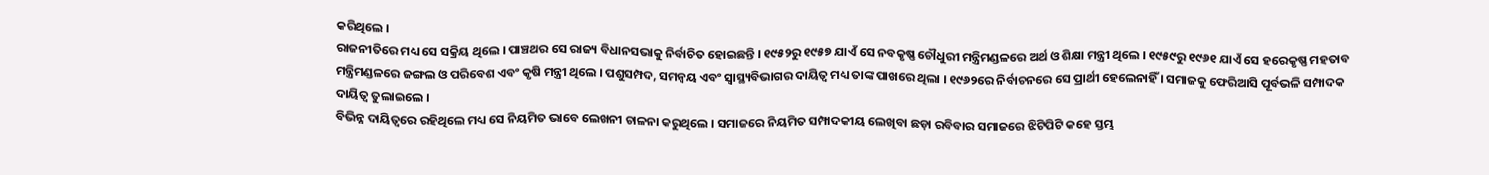କରିଥିଲେ ।
ରାଜନୀତିରେ ମଧ୍ୟ ସେ ସକ୍ରିୟ ଥିଲେ । ପାଞ୍ଚଥର ସେ ରାଜ୍ୟ ବିଧାନସଭାକୁ ନିର୍ବାଚିତ ହୋଇଛନ୍ତି । ୧୯୫୨ରୁ ୧୯୫୭ ଯାଏଁ ସେ ନବକୃଷ୍ଣ ଚୌଧୁରୀ ମନ୍ତ୍ରିମଣ୍ଡଳରେ ଅର୍ଥ ଓ ଶିକ୍ଷା ମନ୍ତ୍ରୀ ଥିଲେ । ୧୯୫୯ରୁ ୧୯୬୧ ଯାଏଁ ସେ ହରେକୃଷ୍ଣ ମହତାବ ମନ୍ତ୍ରିମଣ୍ଡଳରେ ଜଙ୍ଗଲ ଓ ପରିବେଶ ଏବଂ କୃଷି ମନ୍ତ୍ରୀ ଥିଲେ । ପଶୁସମ୍ପଦ, ସମନ୍ୱୟ ଏବଂ ସ୍ୱାସ୍ଥ୍ୟବିଭାଗର ଦାୟିତ୍ୱ ମଧ୍ୟ ତାଙ୍କ ପାଖରେ ଥିଲା । ୧୯୬୨ରେ ନିର୍ବାଚନରେ ସେ ପ୍ରାର୍ଥୀ ହେଲେନାହିଁ । ସମାଜକୁ ଫେରିଆସି ପୂର୍ବଭଳି ସମ୍ପାଦକ ଦାୟିତ୍ୱ ତୁଲାଇଲେ ।
ବିଭିନ୍ନ ଦାୟିତ୍ୱରେ ରହିଥିଲେ ମଧ୍ୟ ସେ ନିୟମିତ ଭାବେ ଲେଖନୀ ଚାଳନା କରୁଥିଲେ । ସମାଜରେ ନିୟମିତ ସମ୍ପାଦକୀୟ ଲେଖିବା ଛଡ଼ା ରବିବାର ସମାଜରେ ଝିଟିପିଟି କହେ ସ୍ତମ୍ଭ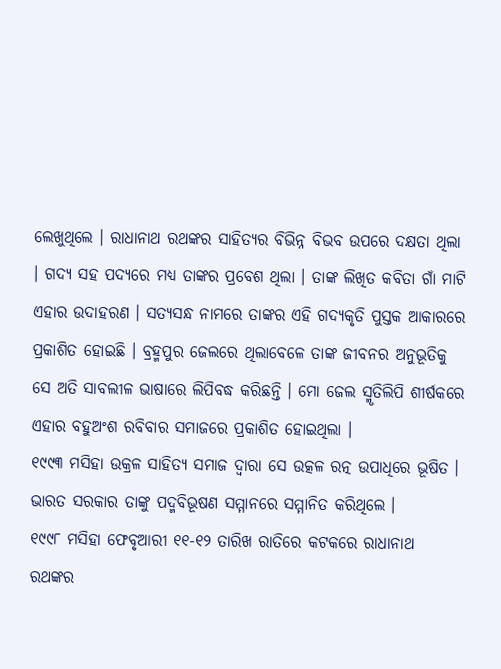ଲେଖୁଥିଲେ । ରାଧାନାଥ ରଥଙ୍କର ସାହିତ୍ୟର ବିଭିନ୍ନ ବିଭବ ଉପରେ ଦକ୍ଷତା ଥିଲା । ଗଦ୍ୟ ସହ ପଦ୍ୟରେ ମଧ୍ୟ ତାଙ୍କର ପ୍ରବେଶ ଥିଲା । ତାଙ୍କ ଲିଖିତ କବିତା ଗାଁ ମାଟି ଏହାର ଉଦାହରଣ । ସତ୍ୟସନ୍ଧ ନାମରେ ତାଙ୍କର ଏହି ଗଦ୍ୟକୃତି ପୁସ୍ତକ ଆକାରରେ ପ୍ରକାଶିତ ହୋଇଛି । ବ୍ରହ୍ମପୁର ଜେଲରେ ଥିଲାବେଳେ ତାଙ୍କ ଜୀବନର ଅନୁଭୂତିକୁ ସେ ଅତି ସାବଲୀଳ ଭାଷାରେ ଲିପିବଦ୍ଧ କରିଛନ୍ତି । ମୋ ଜେଲ ସ୍ମୃତିଲିପି ଶୀର୍ଷକରେ ଏହାର ବହୁଅଂଶ ରବିବାର ସମାଜରେ ପ୍ରକାଶିତ ହୋଇଥିଲା ।
୧୯୯୩ ମସିହା ଉକ୍ରଳ ସାହିତ୍ୟ ସମାଜ ଦ୍ୱାରା ସେ ଉତ୍କଳ ରତ୍ନ ଉପାଧିରେ ଭୂଷିତ । ଭାରତ ସରକାର ତାଙ୍କୁ ପଦ୍ମବିଭୂଷଣ ସମ୍ମାନରେ ସମ୍ମାନିତ କରିଥିଲେ ।
୧୯୯୮ ମସିହା ଫେବୃଆରୀ ୧୧-୧୨ ତାରିଖ ରାତିରେ କଟକରେ ରାଧାନାଥ ରଥଙ୍କର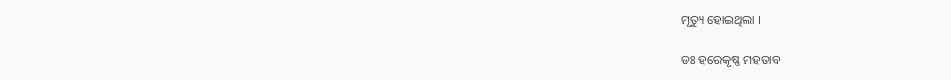ମୃତ୍ୟୁ ହୋଇଥିଲା ।

ଡଃ ହରେକୃଷ୍ଣ ମହତାବ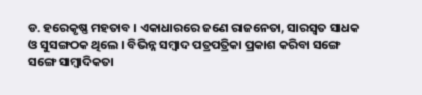ଡ. ହରେକୃଷ୍ଣ ମହତାବ । ଏକାଧାରରେ ଜଣେ ରାଜନେତା, ସାରସ୍ୱତ ସାଧକ ଓ ସୁସଙ୍ଗଠକ ଥିଲେ । ବିଭିନ୍ନ ସମ୍ବାଦ ପତ୍ରପତ୍ରିକା ପ୍ରକାଶ କରିବା ସଙ୍ଗେ ସଙ୍ଗେ ସାମ୍ବାଦିକତା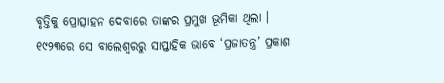ବୃତ୍ତିକୁ ପ୍ରୋତ୍ସାହନ ଦେବାରେ ତାଙ୍କର ପ୍ରମୁଖ ଭୂମିକା ଥିଲା ।
୧୯୨୩ରେ ସେ ବାଲେଶ୍ୱରରୁ ସାପ୍ତାହିକ ଭାବେ ‘ପ୍ରଜାତନ୍ତ୍ର’ ପ୍ରକାଶ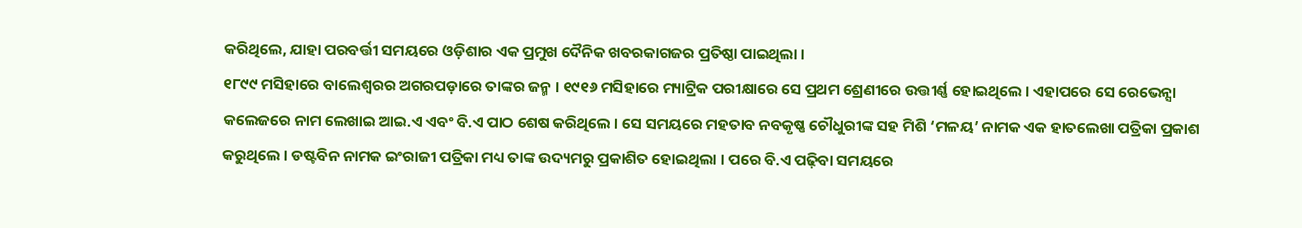କରିଥିଲେ, ଯାହା ପରବର୍ତ୍ତୀ ସମୟରେ ଓଡ଼ିଶାର ଏକ ପ୍ରମୁଖ ଦୈନିକ ଖବରକାଗଜର ପ୍ରତିଷ୍ଠା ପାଇଥିଲା ।
୧୮୯୯ ମସିହାରେ ବାଲେଶ୍ୱରର ଅଗରପଡ଼ାରେ ତାଙ୍କର ଜନ୍ମ । ୧୯୧୬ ମସିହାରେ ମ୍ୟାଟ୍ରିକ ପରୀକ୍ଷାରେ ସେ ପ୍ରଥମ ଶ୍ରେଣୀରେ ଉତ୍ତୀର୍ଣ୍ଣ ହୋଇଥିଲେ । ଏହାପରେ ସେ ରେଭେନ୍ସା କଲେଜରେ ନାମ ଲେଖାଇ ଆଇ.ଏ ଏବଂ ବି.ଏ ପାଠ ଶେଷ କରିଥିଲେ । ସେ ସମୟରେ ମହତାବ ନବକୃଷ୍ଣ ଚୌଧୁରୀଙ୍କ ସହ ମିଶି ‘ମଳୟ’ ନାମକ ଏକ ହାତଲେଖା ପତ୍ରିକା ପ୍ରକାଶ କରୁଥିଲେ । ଡଷ୍ଟବିନ ନାମକ ଇଂରାଜୀ ପତ୍ରିକା ମଧ୍ୟ ତାଙ୍କ ଉଦ୍ୟମରୁ ପ୍ରକାଶିତ ହୋଇଥିଲା । ପରେ ବି.ଏ ପଢ଼ିବା ସମୟରେ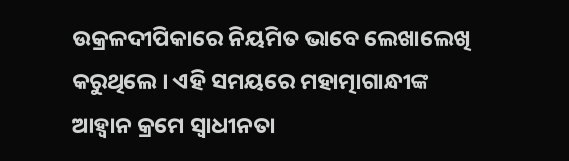ଉକ୍ରଳଦୀପିକାରେ ନିୟମିତ ଭାବେ ଲେଖାଲେଖି କରୁଥିଲେ । ଏହି ସମୟରେ ମହାତ୍ମାଗାନ୍ଧୀଙ୍କ ଆହ୍ୱାନ କ୍ରମେ ସ୍ୱାଧୀନତା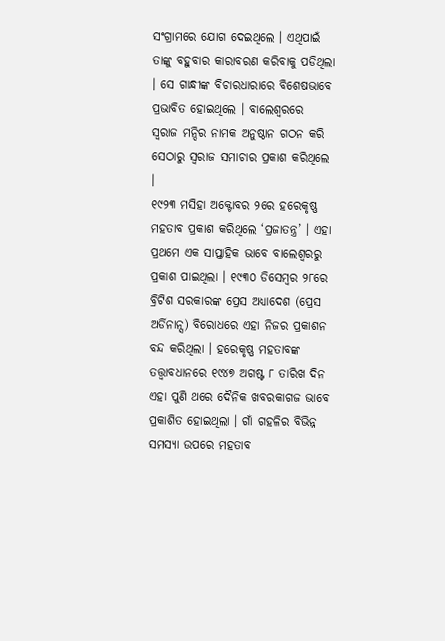ସଂଗ୍ରାମରେ ଯୋଗ ଦେଇଥିଲେ । ଏଥିପାଇଁ ତାଙ୍କୁ ବହୁବାର କାରାବରଣ କରିବାକୁ ପଡିଥିଲା । ସେ ଗାନ୍ଧୀଙ୍କ ବିଚାରଧାରାରେ ବିଶେଷଭାବେ ପ୍ରଭାବିତ ହୋଇଥିଲେ । ବାଲେଶ୍ୱରରେ ସ୍ୱରାଜ ମନ୍ଦିର ନାମକ ଅନୁଷ୍ଠାନ ଗଠନ କରି ସେଠାରୁ ସ୍ୱରାଜ ସମାଚାର ପ୍ରକାଶ କରିଥିଲେ ।
୧୯୨୩ ମସିହା ଅକ୍ଟୋବର ୨ରେ ହରେକୃଷ୍ଣ ମହତାବ ପ୍ରକାଶ କରିଥିଲେ ‘ପ୍ରଜାତନ୍ତ୍ର’ । ଏହା ପ୍ରଥମେ ଏକ ସାପ୍ତାହିକ ଭାବେ ବାଲେଶ୍ୱରରୁ ପ୍ରକାଶ ପାଇଥିଲା । ୧୯୩୦ ଡିସେମ୍ବର ୨୮ରେ ବ୍ରିଟିଶ ସରକାରଙ୍କ ପ୍ରେସ ଅଧ୍ୟାଦେଶ (ପ୍ରେସ ଅର୍ଡିନାନ୍ସ) ବିରୋଧରେ ଏହା ନିଜର ପ୍ରକାଶନ ବନ୍ଦ କରିଥିଲା । ହରେକୃଷ୍ଣ ମହତାବଙ୍କ ତତ୍ତ୍ୱାବଧାନରେ ୧୯୪୭ ଅଗଷ୍ଟ ୮ ତାରିଖ ଦିନ ଏହା ପୁଣି ଥରେ ଦୈନିକ ଖବରକାଗଜ ଭାବେ ପ୍ରକାଶିତ ହୋଇଥିଲା । ଗାଁ ଗହଳିର ବିଭିନ୍ନ ସମସ୍ୟା ଉପରେ ମହତାବ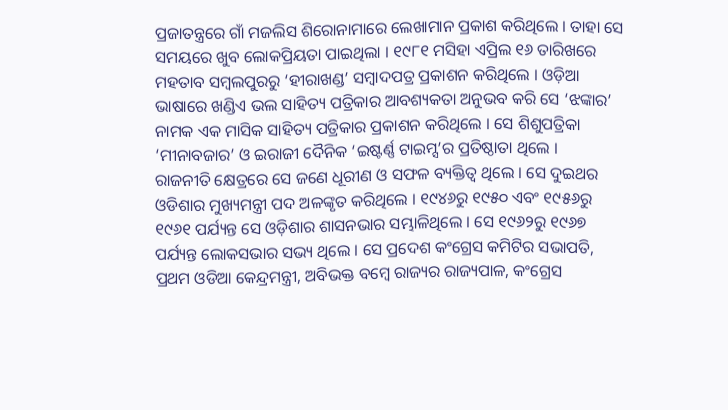ପ୍ରଜାତନ୍ତ୍ରରେ ଗାଁ ମଜଲିସ ଶିରୋନାମାରେ ଲେଖାମାନ ପ୍ରକାଶ କରିଥିଲେ । ତାହା ସେ ସମୟରେ ଖୁବ ଲୋକପ୍ରିୟତା ପାଇଥିଲା । ୧୯୮୧ ମସିହା ଏପ୍ରିଲ ୧୬ ତାରିଖରେ ମହତାବ ସମ୍ବଲପୁରରୁ ‘ହୀରାଖଣ୍ଡ’ ସମ୍ବାଦପତ୍ର ପ୍ରକାଶନ କରିଥିଲେ । ଓଡ଼ିଆ ଭାଷାରେ ଖଣ୍ଡିଏ ଭଲ ସାହିତ୍ୟ ପତ୍ରିକାର ଆବଶ୍ୟକତା ଅନୁଭବ କରି ସେ ‘ଝଙ୍କାର’ ନାମକ ଏକ ମାସିକ ସାହିତ୍ୟ ପତ୍ରିକାର ପ୍ରକାଶନ କରିଥିଲେ । ସେ ଶିଶୁପତ୍ରିକା ‘ମୀନାବଜାର’ ଓ ଇରାଜୀ ଦୈନିକ ‘ଇଷ୍ଟର୍ଣ୍ଣ ଟାଇମ୍ସ’ର ପ୍ରତିଷ୍ଠାତା ଥିଲେ ।
ରାଜନୀତି କ୍ଷେତ୍ରରେ ସେ ଜଣେ ଧୂରୀଣ ଓ ସଫଳ ବ୍ୟକ୍ତିତ୍ୱ ଥିଲେ । ସେ ଦୁଇଥର ଓଡିଶାର ମୁଖ୍ୟମନ୍ତ୍ରୀ ପଦ ଅଳଙ୍କୃତ କରିଥିଲେ । ୧୯୪୬ରୁ ୧୯୫୦ ଏବଂ ୧୯୫୬ରୁ ୧୯୬୧ ପର୍ଯ୍ୟନ୍ତ ସେ ଓଡ଼ିଶାର ଶାସନଭାର ସମ୍ଭାଳିଥିଲେ । ସେ ୧୯୬୨ରୁ ୧୯୬୭ ପର୍ଯ୍ୟନ୍ତ ଲୋକସଭାର ସଭ୍ୟ ଥିଲେ । ସେ ପ୍ରଦେଶ କଂଗ୍ରେସ କମିଟିର ସଭାପତି, ପ୍ରଥମ ଓଡିଆ କେନ୍ଦ୍ରମନ୍ତ୍ରୀ, ଅବିଭକ୍ତ ବମ୍ବେ ରାଜ୍ୟର ରାଜ୍ୟପାଳ, କଂଗ୍ରେସ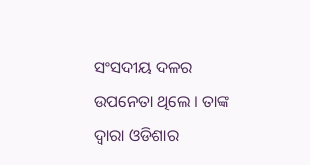ସଂସଦୀୟ ଦଳର ଉପନେତା ଥିଲେ । ତାଙ୍କ ଦ୍ୱାରା ଓଡିଶାର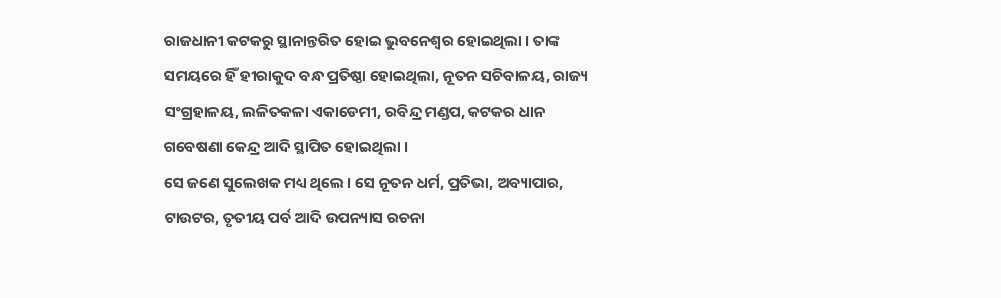ରାଜଧାନୀ କଟକରୁ ସ୍ଥାନାନ୍ତରିତ ହୋଇ ଭୁବନେଶ୍ୱର ହୋଇଥିଲା । ତାଙ୍କ ସମୟରେ ହିଁ ହୀରାକୁଦ ବନ୍ଧ ପ୍ରତିଷ୍ଠା ହୋଇଥିଲା, ନୂତନ ସଚିବାଳୟ, ରାଜ୍ୟ ସଂଗ୍ରହାଳୟ, ଲଳିତକଳା ଏକାଡେମୀ, ରବିନ୍ଦ୍ର ମଣ୍ଡପ, କଟକର ଧାନ ଗବେଷଣା କେନ୍ଦ୍ର ଆଦି ସ୍ଥାପିତ ହୋଇଥିଲା ।
ସେ ଜଣେ ସୁଲେଖକ ମଧ୍ୟ ଥିଲେ । ସେ ନୂତନ ଧର୍ମ, ପ୍ରତିଭା, ଅବ୍ୟାପାର, ଟାଉଟର, ତୃତୀୟ ପର୍ବ ଆଦି ଉପନ୍ୟାସ ରଚନା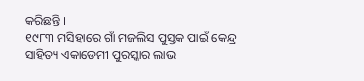କରିଛନ୍ତି ।
୧୯୮୩ ମସିହାରେ ଗାଁ ମଜଲିସ ପୁସ୍ତକ ପାଇଁ କେନ୍ଦ୍ର ସାହିତ୍ୟ ଏକାଡେମୀ ପୁରସ୍କାର ଲାଭ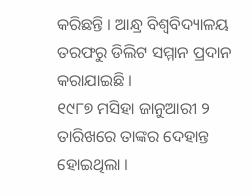କରିଛନ୍ତି । ଆନ୍ଧ୍ର ବିଶ୍ୱବିଦ୍ୟାଳୟ ତରଫରୁ ଡିଲିଟ ସମ୍ମାନ ପ୍ରଦାନ କରାଯାଇଛି ।
୧୯୮୭ ମସିହା ଜାନୁଆରୀ ୨ ତାରିଖରେ ତାଙ୍କର ଦେହାନ୍ତ ହୋଇଥିଲା ।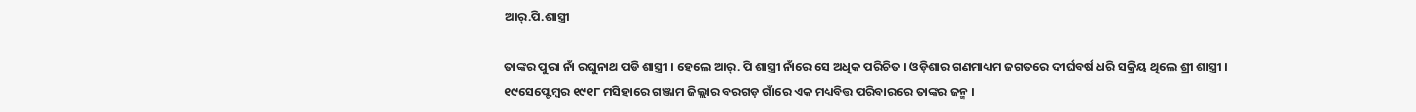ଆର୍.ପି.ଶାସ୍ତ୍ରୀ

ତାଙ୍କର ପୁରା ନାଁ ରଘୁନାଥ ପଡି ଶାସ୍ତ୍ରୀ । ହେଲେ ଆର୍. ପି ଶାସ୍ତ୍ରୀ ନାଁରେ ସେ ଅଧିକ ପରିଚିତ । ଓଡ଼ିଶାର ଗଣମାଧ୍ୟମ ଜଗତରେ ଦୀର୍ଘବର୍ଷ ଧରି ସକ୍ରିୟ ଥିଲେ ଶ୍ରୀ ଶାସ୍ତ୍ରୀ ।
୧୯ସେପ୍ଟେମ୍ବର ୧୯୧୮ ମସିହାରେ ଗଞ୍ଜାମ ଜିଲ୍ଲାର ବରଗଡ଼ ଗାଁରେ ଏକ ମଧ୍ୟବିତ୍ତ ପରିବାରରେ ତାଙ୍କର ଜନ୍ମ ।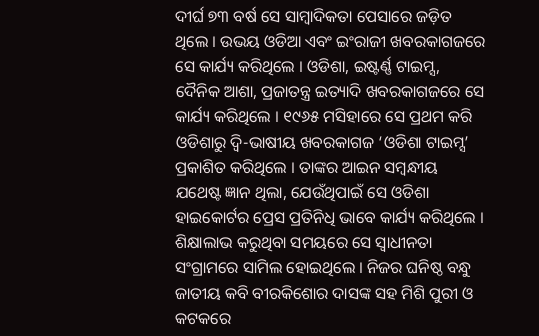ଦୀର୍ଘ ୭୩ ବର୍ଷ ସେ ସାମ୍ବାଦିକତା ପେସାରେ ଜଡ଼ିତ ଥିଲେ । ଉଭୟ ଓଡିଆ ଏବଂ ଇଂରାଜୀ ଖବରକାଗଜରେ ସେ କାର୍ଯ୍ୟ କରିଥିଲେ । ଓଡିଶା, ଇଷ୍ଟର୍ଣ୍ଣ ଟାଇମ୍ସ, ଦୈନିକ ଆଶା, ପ୍ରଜାତନ୍ତ୍ର ଇତ୍ୟାଦି ଖବରକାଗଜରେ ସେ କାର୍ଯ୍ୟ କରିଥିଲେ । ୧୯୬୫ ମସିହାରେ ସେ ପ୍ରଥମ କରି ଓଡିଶାରୁ ଦ୍ୱି-ଭାଷୀୟ ଖବରକାଗଜ ‘ଓଡିଶା ଟାଇମ୍ସ’ ପ୍ରକାଶିତ କରିଥିଲେ । ତାଙ୍କର ଆଇନ ସମ୍ବନ୍ଧୀୟ ଯଥେଷ୍ଟ ଜ୍ଞାନ ଥିଲା, ଯେଉଁଥିପାଇଁ ସେ ଓଡିଶା ହାଇକୋର୍ଟର ପ୍ରେସ ପ୍ରତିନିଧି ଭାବେ କାର୍ଯ୍ୟ କରିଥିଲେ । ଶିକ୍ଷାଲାଭ କରୁଥିବା ସମୟରେ ସେ ସ୍ୱାଧୀନତା ସଂଗ୍ରାମରେ ସାମିଲ ହୋଇଥିଲେ । ନିଜର ଘନିଷ୍ଠ ବନ୍ଧୁ ଜାତୀୟ କବି ବୀରକିଶୋର ଦାସଙ୍କ ସହ ମିଶି ପୁରୀ ଓ କଟକରେ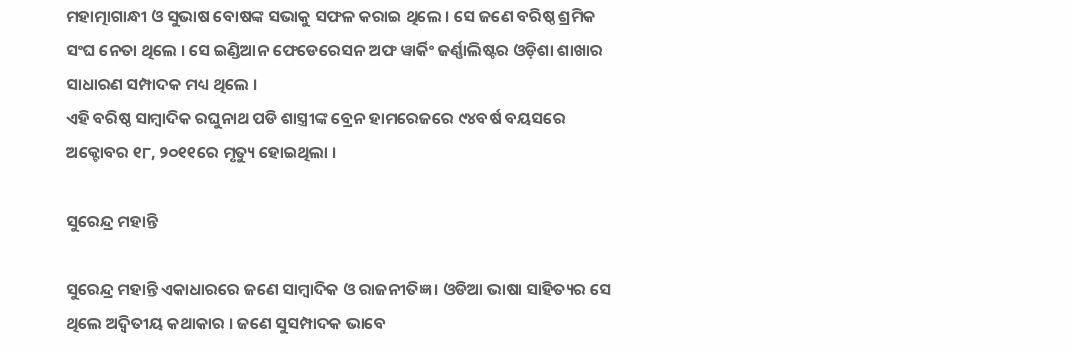ମହାତ୍ମାଗାନ୍ଧୀ ଓ ସୁଭାଷ ବୋଷଙ୍କ ସଭାକୁ ସଫଳ କରାଇ ଥିଲେ । ସେ ଜଣେ ବରିଷ୍ଠ ଶ୍ରମିକ ସଂଘ ନେତା ଥିଲେ । ସେ ଇଣ୍ଡିଆନ ଫେଡେରେସନ ଅଫ ୱାର୍କିଂ ଜର୍ଣ୍ଣାଲିଷ୍ଟର ଓଡ଼ିଶା ଶାଖାର ସାଧାରଣ ସମ୍ପାଦକ ମଧ୍ୟ ଥିଲେ ।
ଏହି ବରିଷ୍ଠ ସାମ୍ବାଦିକ ରଘୁନାଥ ପଡି ଶାସ୍ତ୍ରୀଙ୍କ ବ୍ରେନ ହାମରେଜରେ ୯୪ବର୍ଷ ବୟସରେ ଅକ୍ଟୋବର ୧୮, ୨୦୧୧ରେ ମୃତ୍ୟୁ ହୋଇଥିଲା ।

ସୁରେନ୍ଦ୍ର ମହାନ୍ତି

ସୁରେନ୍ଦ୍ର ମହାନ୍ତି ଏକାଧାରରେ ଜଣେ ସାମ୍ବାଦିକ ଓ ରାଜନୀତିଜ୍ଞ । ଓଡିଆ ଭାଷା ସାହିତ୍ୟର ସେ ଥିଲେ ଅଦ୍ୱିତୀୟ କଥାକାର । ଜଣେ ସୁସମ୍ପାଦକ ଭାବେ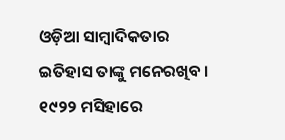ଓଡ଼ିଆ ସାମ୍ବାଦିକତାର ଇତିହାସ ତାଙ୍କୁ ମନେରଖିବ ।
୧୯୨୨ ମସିହାରେ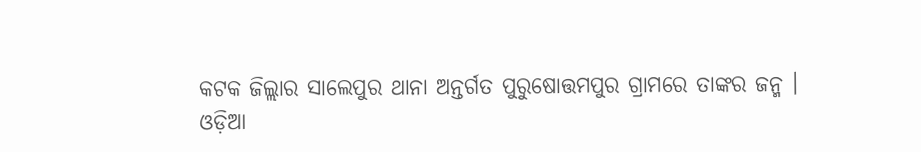କଟକ ଜିଲ୍ଲାର ସାଲେପୁର ଥାନା ଅନ୍ତର୍ଗତ ପୁରୁଷୋତ୍ତମପୁର ଗ୍ରାମରେ ତାଙ୍କର ଜନ୍ମ ।
ଓଡ଼ିଆ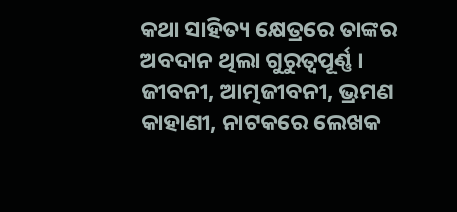କଥା ସାହିତ୍ୟ କ୍ଷେତ୍ରରେ ତାଙ୍କର ଅବଦାନ ଥିଲା ଗୁରୁତ୍ୱପୂର୍ଣ୍ଣ । ଜୀବନୀ, ଆତ୍ମଜୀବନୀ, ଭ୍ରମଣ କାହାଣୀ, ନାଟକରେ ଲେଖକ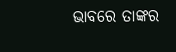ଭାବରେ ତାଙ୍କର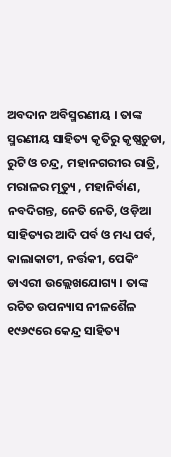ଅବଦାନ ଅବିସ୍ମରଣୀୟ । ତାଙ୍କ ସ୍ମରଣୀୟ ସାହିତ୍ୟ କୃତିରୁ କୃଷ୍ଣଚୁଡା, ରୁଟି ଓ ଚନ୍ଦ୍ର, ମହାନଗରୀର ରାତ୍ରି, ମରାଳର ମୃତ୍ୟୁ , ମହାନିର୍ବାଣ, ନବଦିଗନ୍ତ, ନେତି ନେତି, ଓଡ଼ିଆ ସାହିତ୍ୟର ଆଦି ପର୍ବ ଓ ମଧ୍ୟ ପର୍ବ, କାଲାକାଟୀ, ନର୍ତ୍ତକୀ, ପେକିଂ ଡାଏରୀ ଉଲ୍ଲେଖଯୋଗ୍ୟ । ତାଙ୍କ ରଚିତ ଉପନ୍ୟାସ ନୀଳଶୈଳ ୧୯୬୯ରେ କେନ୍ଦ୍ର ସାହିତ୍ୟ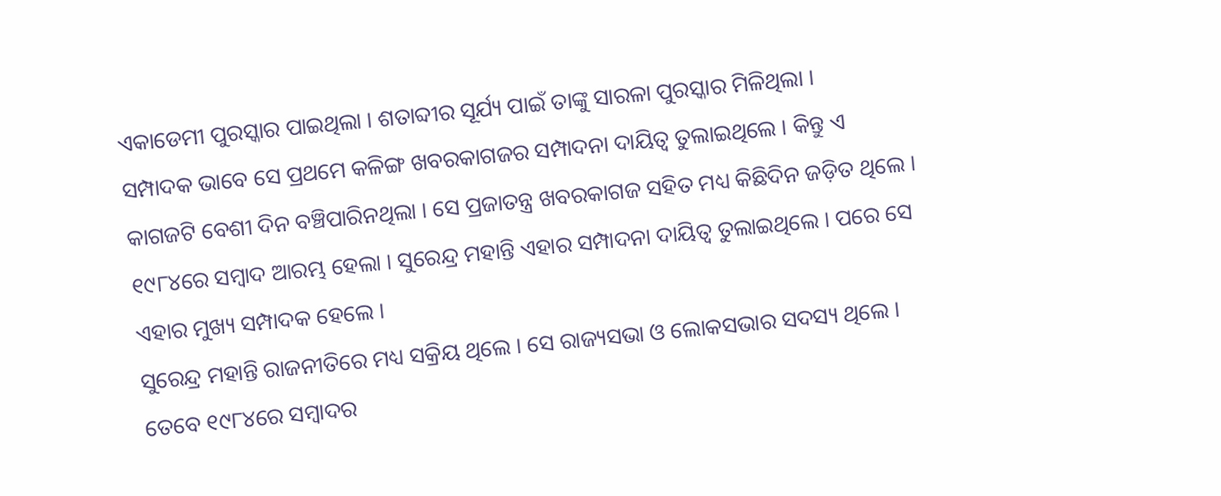ଏକାଡେମୀ ପୁରସ୍କାର ପାଇଥିଲା । ଶତାବ୍ଦୀର ସୂର୍ଯ୍ୟ ପାଇଁ ତାଙ୍କୁ ସାରଳା ପୁରସ୍କାର ମିଳିଥିଲା ।
ସମ୍ପାଦକ ଭାବେ ସେ ପ୍ରଥମେ କଳିଙ୍ଗ ଖବରକାଗଜର ସମ୍ପାଦନା ଦାୟିତ୍ୱ ତୁଲାଇଥିଲେ । କିନ୍ତୁ ଏ କାଗଜଟି ବେଶୀ ଦିନ ବଞ୍ଚିପାରିନଥିଲା । ସେ ପ୍ରଜାତନ୍ତ୍ର ଖବରକାଗଜ ସହିତ ମଧ୍ୟ କିଛିଦିନ ଜଡ଼ିତ ଥିଲେ । ୧୯୮୪ରେ ସମ୍ବାଦ ଆରମ୍ଭ ହେଲା । ସୁରେନ୍ଦ୍ର ମହାନ୍ତି ଏହାର ସମ୍ପାଦନା ଦାୟିତ୍ୱ ତୁଲାଇଥିଲେ । ପରେ ସେ ଏହାର ମୁଖ୍ୟ ସମ୍ପାଦକ ହେଲେ ।
ସୁରେନ୍ଦ୍ର ମହାନ୍ତି ରାଜନୀତିରେ ମଧ୍ୟ ସକ୍ରିୟ ଥିଲେ । ସେ ରାଜ୍ୟସଭା ଓ ଲୋକସଭାର ସଦସ୍ୟ ଥିଲେ । ତେବେ ୧୯୮୪ରେ ସମ୍ବାଦର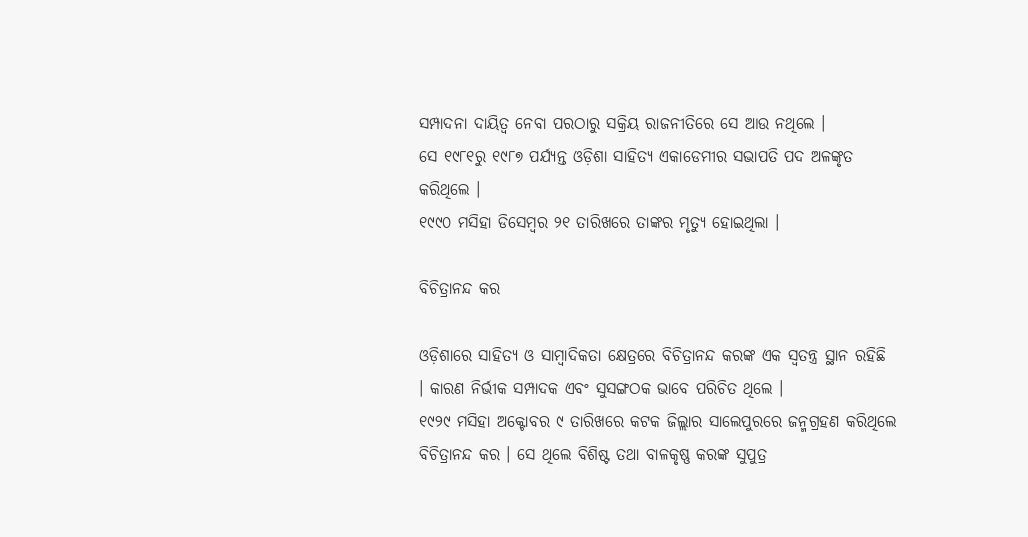ସମ୍ପାଦନା ଦାୟିତ୍ୱ ନେବା ପରଠାରୁ ସକ୍ରିୟ ରାଜନୀତିରେ ସେ ଆଉ ନଥିଲେ ।
ସେ ୧୯୮୧ରୁ ୧୯୮୭ ପର୍ଯ୍ୟନ୍ତ ଓଡ଼ିଶା ସାହିତ୍ୟ ଏକାଡେମୀର ସଭାପତି ପଦ ଅଳଙ୍କୃତ କରିଥିଲେ ।
୧୯୯୦ ମସିହା ଡିସେମ୍ବର ୨୧ ତାରିଖରେ ତାଙ୍କର ମୃତ୍ୟୁ ହୋଇଥିଲା ।

ବିଚିତ୍ରାନନ୍ଦ କର

ଓଡ଼ିଶାରେ ସାହିତ୍ୟ ଓ ସାମ୍ବାଦିକତା କ୍ଷେତ୍ରରେ ବିଚିତ୍ରାନନ୍ଦ କରଙ୍କ ଏକ ସ୍ୱତନ୍ତ୍ର ସ୍ଥାନ ରହିଛି । କାରଣ ନିର୍ଭୀକ ସମ୍ପାଦକ ଏବଂ ସୁସଙ୍ଗଠକ ଭାବେ ପରିଚିତ ଥିଲେ ।
୧୯୨୯ ମସିହା ଅକ୍ଟୋବର ୯ ତାରିଖରେ କଟକ ଜିଲ୍ଲାର ସାଲେପୁରରେ ଜନ୍ମଗ୍ରହଣ କରିଥିଲେ ବିଚିତ୍ରାନନ୍ଦ କର । ସେ ଥିଲେ ବିଶିଷ୍ଟ ତଥା ବାଳକୃଷ୍ଣ କରଙ୍କ ସୁପୁତ୍ର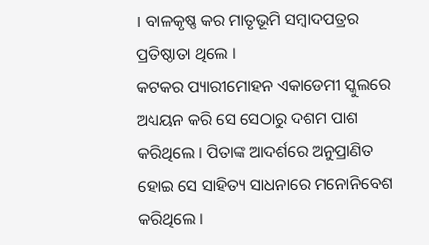। ବାଳକୃଷ୍ଣ କର ମାତୃଭୂମି ସମ୍ବାଦପତ୍ରର ପ୍ରତିଷ୍ଠାତା ଥିଲେ ।
କଟକର ପ୍ୟାରୀମୋହନ ଏକାଡେମୀ ସ୍କୁଲରେ ଅଧ୍ୟୟନ କରି ସେ ସେଠାରୁ ଦଶମ ପାଶ କରିଥିଲେ । ପିତାଙ୍କ ଆଦର୍ଶରେ ଅନୁପ୍ରାଣିତ ହୋଇ ସେ ସାହିତ୍ୟ ସାଧନାରେ ମନୋନିବେଶ କରିଥିଲେ ।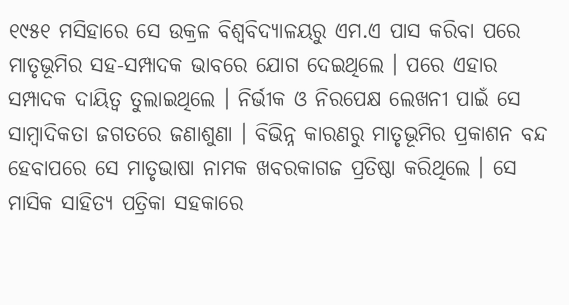୧୯୫୧ ମସିହାରେ ସେ ଉକ୍ରଳ ବିଶ୍ୱବିଦ୍ୟାଳୟରୁ ଏମ.ଏ ପାସ କରିବା ପରେ ମାତୃଭୂମିର ସହ-ସମ୍ପାଦକ ଭାବରେ ଯୋଗ ଦେଇଥିଲେ । ପରେ ଏହାର ସମ୍ପାଦକ ଦାୟିତ୍ୱ ତୁଲାଇଥିଲେ । ନିର୍ଭୀକ ଓ ନିରପେକ୍ଷ ଲେଖନୀ ପାଇଁ ସେ ସାମ୍ବାଦିକତା ଜଗତରେ ଜଣାଶୁଣା । ବିଭିନ୍ନ କାରଣରୁ ମାତୃଭୂମିର ପ୍ରକାଶନ ବନ୍ଦ ହେବାପରେ ସେ ମାତୃଭାଷା ନାମକ ଖବରକାଗଜ ପ୍ରତିଷ୍ଠା କରିଥିଲେ । ସେ ମାସିକ ସାହିତ୍ୟ ପତ୍ରିକା ସହକାରେ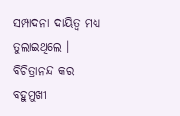ସମ୍ପାଦନା ଦାୟିତ୍ୱ ମଧ୍ୟ ତୁଲାଇଥିଲେ ।
ବିଚିତ୍ରାନନ୍ଦ କର ବହୁମୁଖୀ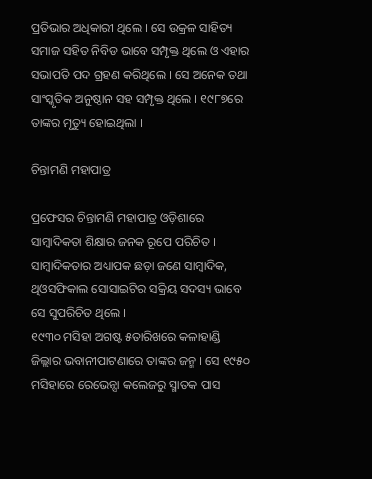ପ୍ରତିଭାର ଅଧିକାରୀ ଥିଲେ । ସେ ଉକ୍ରଳ ସାହିତ୍ୟ ସମାଜ ସହିତ ନିବିଡ ଭାବେ ସମ୍ପୃକ୍ତ ଥିଲେ ଓ ଏହାର ସଭାପତି ପଦ ଗ୍ରହଣ କରିଥିଲେ । ସେ ଅନେକ ତଥା ସାଂସ୍କୃତିକ ଅନୁଷ୍ଠାନ ସହ ସମ୍ପୃକ୍ତ ଥିଲେ । ୧୯୮୭ରେ ତାଙ୍କର ମୃତ୍ୟୁ ହୋଇଥିଲା ।

ଚିନ୍ତାମଣି ମହାପାତ୍ର

ପ୍ରଫେସର ଚିନ୍ତାମଣି ମହାପାତ୍ର ଓଡ଼ିଶାରେ ସାମ୍ବାଦିକତା ଶିକ୍ଷାର ଜନକ ରୂପେ ପରିଚିତ । ସାମ୍ବାଦିକତାର ଅଧ୍ୟାପକ ଛଡ଼ା ଜଣେ ସାମ୍ବାଦିକ, ଥିଓସଫିକାଲ ସୋସାଇଟିର ସକ୍ରିୟ ସଦସ୍ୟ ଭାବେ ସେ ସୁପରିଚିତ ଥିଲେ ।
୧୯୩୦ ମସିହା ଅଗଷ୍ଟ ୫ତାରିଖରେ କଳାହାଣ୍ଡି ଜିଲ୍ଲାର ଭବାନୀପାଟଣାରେ ତାଙ୍କର ଜନ୍ମ । ସେ ୧୯୫୦ ମସିହାରେ ରେଭେନ୍ସା କଲେଜରୁ ସ୍ମାତକ ପାସ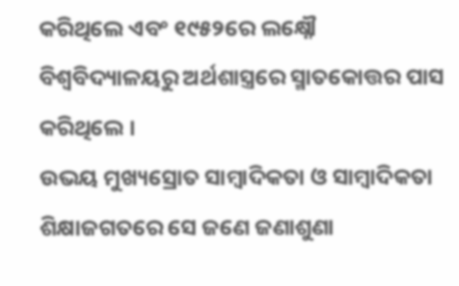କରିଥିଲେ ଏବଂ ୧୯୫୨ରେ ଲକ୍ଷ୍ନୌ ବିଶ୍ୱବିଦ୍ୟାଳୟରୁ ଅର୍ଥଶାସ୍ତ୍ରରେ ସ୍ମାତକୋତ୍ତର ପାସ କରିଥିଲେ ।
ଉଭୟ ମୁଖ୍ୟସ୍ରୋତ ସାମ୍ବାଦିକତା ଓ ସାମ୍ବାଦିକତା ଶିକ୍ଷାଜଗତରେ ସେ ଜଣେ ଜଣାଶୁଣା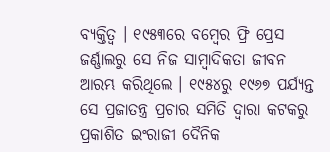ବ୍ୟକ୍ତିତ୍ୱ । ୧୯୫୩ରେ ବମ୍ବେର ଫ୍ରି ପ୍ରେସ ଜର୍ଣ୍ଣାଲରୁ ସେ ନିଜ ସାମ୍ବାଦିକତା ଜୀବନ ଆରମ୍ଭ କରିଥିଲେ । ୧୯୫୪ରୁ ୧୯୬୭ ପର୍ଯ୍ୟନ୍ତ ସେ ପ୍ରଜାତନ୍ତ୍ର ପ୍ରଚାର ସମିତି ଦ୍ୱାରା କଟକରୁ ପ୍ରକାଶିତ ଇଂରାଜୀ ଦୈନିକ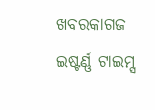ଖବରକାଗଜ ଇଷ୍ଟର୍ଣ୍ଣ ଟାଇମ୍ସ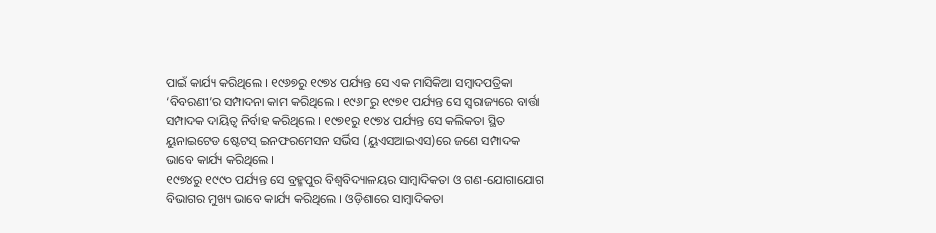ପାଇଁ କାର୍ଯ୍ୟ କରିଥିଲେ । ୧୯୬୭ରୁ ୧୯୭୪ ପର୍ଯ୍ୟନ୍ତ ସେ ଏକ ମାସିକିଆ ସମ୍ବାଦପତ୍ରିକା ‘ବିବରଣୀ’ର ସମ୍ପାଦନା କାମ କରିଥିଲେ । ୧୯୬୮ରୁ ୧୯୭୧ ପର୍ଯ୍ୟନ୍ତ ସେ ସ୍ୱରାଜ୍ୟରେ ବାର୍ତ୍ତା ସମ୍ପାଦକ ଦାୟିତ୍ୱ ନିର୍ବାହ କରିଥିଲେ । ୧୯୭୧ରୁ ୧୯୭୪ ପର୍ଯ୍ୟନ୍ତ ସେ କଲିକତା ସ୍ଥିତ ୟୁନାଇଟେଡ ଷ୍ଟେଟସ୍ ଇନଫରମେସନ ସର୍ଭିସ (ୟୁଏସଆଇଏସ)ରେ ଜଣେ ସମ୍ପାଦକ ଭାବେ କାର୍ଯ୍ୟ କରିଥିଲେ ।
୧୯୭୪ରୁ ୧୯୯୦ ପର୍ଯ୍ୟନ୍ତ ସେ ବ୍ରହ୍ମପୁର ବିଶ୍ୱବିଦ୍ୟାଳୟର ସାମ୍ବାଦିକତା ଓ ଗଣ-ଯୋଗାଯୋଗ ବିଭାଗର ମୁଖ୍ୟ ଭାବେ କାର୍ଯ୍ୟ କରିଥିଲେ । ଓଡ଼ିଶାରେ ସାମ୍ବାଦିକତା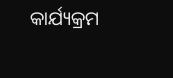କାର୍ଯ୍ୟକ୍ରମ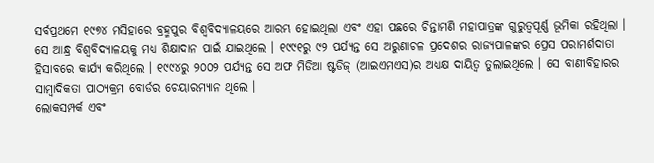ସର୍ବପ୍ରଥମେ ୧୯୭୪ ମସିହାରେ ବ୍ରହ୍ମପୁର ବିଶ୍ୱବିଦ୍ୟାଳୟରେ ଆରମ୍ଭ ହୋଇଥିଲା ଏବଂ ଏହା ପଛରେ ଚିନ୍ତାମଣି ମହାପାତ୍ରଙ୍କ ଗୁରୁତ୍ୱପୂର୍ଣ୍ଣ ଭୂମିକା ରହିଥିଲା । ସେ ଆନ୍ଧ୍ର ବିଶ୍ୱବିଦ୍ୟାଳୟକୁ ମଧ୍ୟ ଶିକ୍ଷାଦାନ ପାଇଁ ଯାଇଥିଲେ । ୧୯୯୧ରୁ ୯୨ ପର୍ଯ୍ୟନ୍ତ ସେ ଅରୁଣାଚଳ ପ୍ରଦେଶର ରାଜ୍ୟପାଳଙ୍କର ପ୍ରେସ ପରାମର୍ଶଦାତା ହିସାବରେ କାର୍ଯ୍ୟ କରିଥିଲେ । ୧୯୯୪ରୁ ୨୦୦୨ ପର୍ଯ୍ୟନ୍ତ ସେ ଅଫ ମିଡିଆ ଷ୍ଟଡିଜ୍ (ଆଇଏମଏସ)ର ଅଧ୍ୟକ୍ଷ ଦାୟିତ୍ୱ ତୁଲାଇଥିଲେ । ସେ ବାଣୀବିହାରର ସାମ୍ବାଦିକତା ପାଠ୍ୟକ୍ରମ ବୋର୍ଡର ଚେୟାରମ୍ୟାନ ଥିଲେ ।
ଲୋକସମ୍ପର୍କ ଏବଂ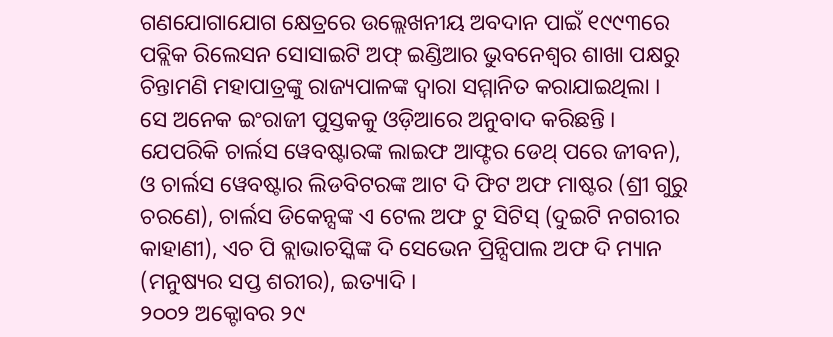ଗଣଯୋଗାଯୋଗ କ୍ଷେତ୍ରରେ ଉଲ୍ଲେଖନୀୟ ଅବଦାନ ପାଇଁ ୧୯୯୩ରେ ପବ୍ଲିକ ରିଲେସନ ସୋସାଇଟି ଅଫ୍ ଇଣ୍ଡିଆର ଭୁବନେଶ୍ୱର ଶାଖା ପକ୍ଷରୁ ଚିନ୍ତାମଣି ମହାପାତ୍ରଙ୍କୁ ରାଜ୍ୟପାଳଙ୍କ ଦ୍ୱାରା ସମ୍ମାନିତ କରାଯାଇଥିଲା ।
ସେ ଅନେକ ଇଂରାଜୀ ପୁସ୍ତକକୁ ଓଡ଼ିଆରେ ଅନୁବାଦ କରିଛନ୍ତି । ଯେପରିକି ଚାର୍ଲସ ୱେବଷ୍ଟାରଙ୍କ ଲାଇଫ ଆଫ୍ଟର ଡେଥ୍ ପରେ ଜୀବନ), ଓ ଚାର୍ଲସ ୱେବଷ୍ଟାର ଲିଡବିଟରଙ୍କ ଆଟ ଦି ଫିଟ ଅଫ ମାଷ୍ଟର (ଶ୍ରୀ ଗୁରୁ ଚରଣେ), ଚାର୍ଲସ ଡିକେନ୍ସଙ୍କ ଏ ଟେଲ ଅଫ ଟୁ ସିଟିସ୍ (ଦୁଇଟି ନଗରୀର କାହାଣୀ), ଏଚ ପି ବ୍ଲାଭାଚସ୍କିଙ୍କ ଦି ସେଭେନ ପ୍ରିନ୍ସିପାଲ ଅଫ ଦି ମ୍ୟାନ (ମନୁଷ୍ୟର ସପ୍ତ ଶରୀର), ଇତ୍ୟାଦି ।
୨୦୦୨ ଅକ୍ଟୋବର ୨୯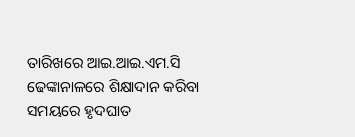ତାରିଖରେ ଆଇ.ଆଇ.ଏମ.ସି ଢେଙ୍କାନାଳରେ ଶିକ୍ଷାଦାନ କରିବା ସମୟରେ ହୃଦଘାତ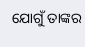ଯୋଗୁଁ ତାଙ୍କର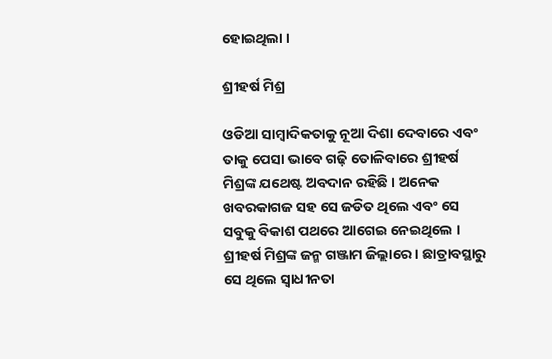ହୋଇଥିଲା ।

ଶ୍ରୀହର୍ଷ ମିଶ୍ର

ଓଡିଆ ସାମ୍ବାଦିକତାକୁ ନୂଆ ଦିଶା ଦେବାରେ ଏବଂ ତାକୁ ପେସା ଭାବେ ଗଢ଼ି ତୋଳିବାରେ ଶ୍ରୀହର୍ଷ ମିଶ୍ରଙ୍କ ଯଥେଷ୍ଟ ଅବଦାନ ରହିଛି । ଅନେକ ଖବରକାଗଜ ସହ ସେ ଜଡିତ ଥିଲେ ଏବଂ ସେ ସବୁକୁ ବିକାଶ ପଥରେ ଆଗେଇ ନେଇଥିଲେ ।
ଶ୍ରୀହର୍ଷ ମିଶ୍ରଙ୍କ ଜନ୍ମ ଗଞ୍ଜାମ ଜିଲ୍ଲାରେ । ଛାତ୍ରାବସ୍ଥାରୁ ସେ ଥିଲେ ସ୍ୱାଧୀନତା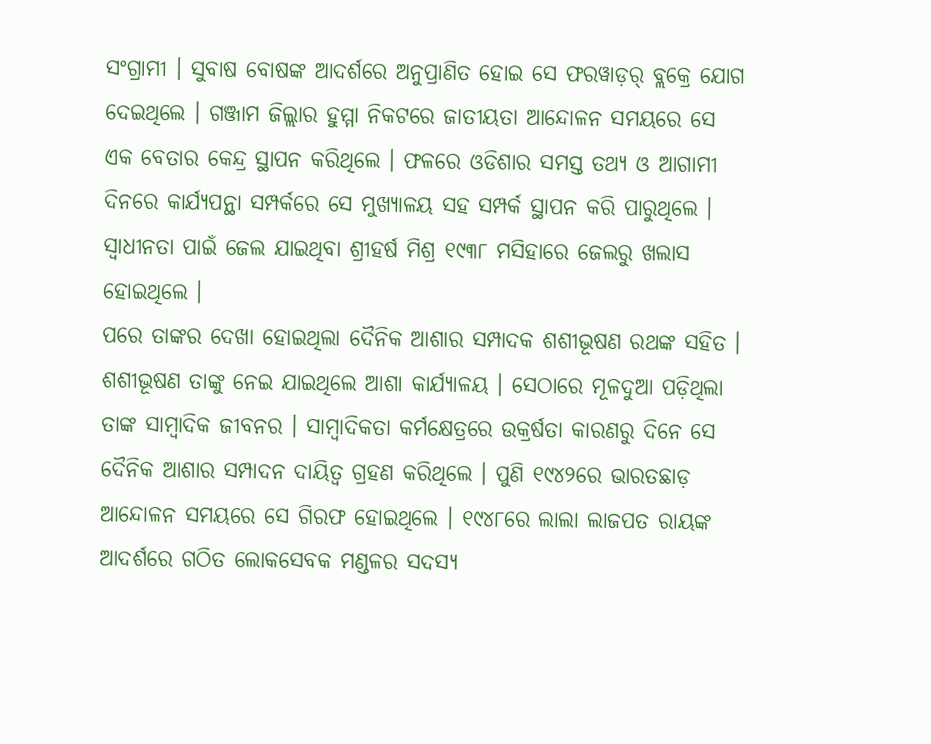ସଂଗ୍ରାମୀ । ସୁବାଷ ବୋଷଙ୍କ ଆଦର୍ଶରେ ଅନୁପ୍ରାଣିତ ହୋଇ ସେ ଫରୱାଡ଼ର୍ ବ୍ଲକ୍ରେ ଯୋଗ ଦେଇଥିଲେ । ଗଞ୍ଜାମ ଜିଲ୍ଲାର ହୁମ୍ମା ନିକଟରେ ଜାତୀୟତା ଆନ୍ଦୋଳନ ସମୟରେ ସେ ଏକ ବେତାର କେନ୍ଦ୍ର ସ୍ଥାପନ କରିଥିଲେ । ଫଳରେ ଓଡିଶାର ସମସ୍ତ ତଥ୍ୟ ଓ ଆଗାମୀ ଦିନରେ କାର୍ଯ୍ୟପନ୍ଥା ସମ୍ପର୍କରେ ସେ ମୁଖ୍ୟାଳୟ ସହ ସମ୍ପର୍କ ସ୍ଥାପନ କରି ପାରୁଥିଲେ । ସ୍ୱାଧୀନତା ପାଇଁ ଜେଲ ଯାଇଥିବା ଶ୍ରୀହର୍ଷ ମିଶ୍ର ୧୯୩୮ ମସିହାରେ ଜେଲରୁ ଖଲାସ ହୋଇଥିଲେ ।
ପରେ ତାଙ୍କର ଦେଖା ହୋଇଥିଲା ଦୈନିକ ଆଶାର ସମ୍ପାଦକ ଶଶୀଭୂଷଣ ରଥଙ୍କ ସହିତ । ଶଶୀଭୂଷଣ ତାଙ୍କୁ ନେଇ ଯାଇଥିଲେ ଆଶା କାର୍ଯ୍ୟାଳୟ । ସେଠାରେ ମୂଳଦୁଆ ପଡ଼ିଥିଲା ତାଙ୍କ ସାମ୍ବାଦିକ ଜୀବନର । ସାମ୍ବାଦିକତା କର୍ମକ୍ଷେତ୍ରରେ ଉକ୍ରର୍ଷତା କାରଣରୁ ଦିନେ ସେ ଦୈନିକ ଆଶାର ସମ୍ପାଦନ ଦାୟିତ୍ୱ ଗ୍ରହଣ କରିଥିଲେ । ପୁଣି ୧୯୪୨ରେ ଭାରତଛାଡ଼ ଆନ୍ଦୋଳନ ସମୟରେ ସେ ଗିରଫ ହୋଇଥିଲେ । ୧୯୪୮ରେ ଲାଲା ଲାଜପତ ରାୟଙ୍କ ଆଦର୍ଶରେ ଗଠିତ ଲୋକସେବକ ମଣ୍ଡଳର ସଦସ୍ୟ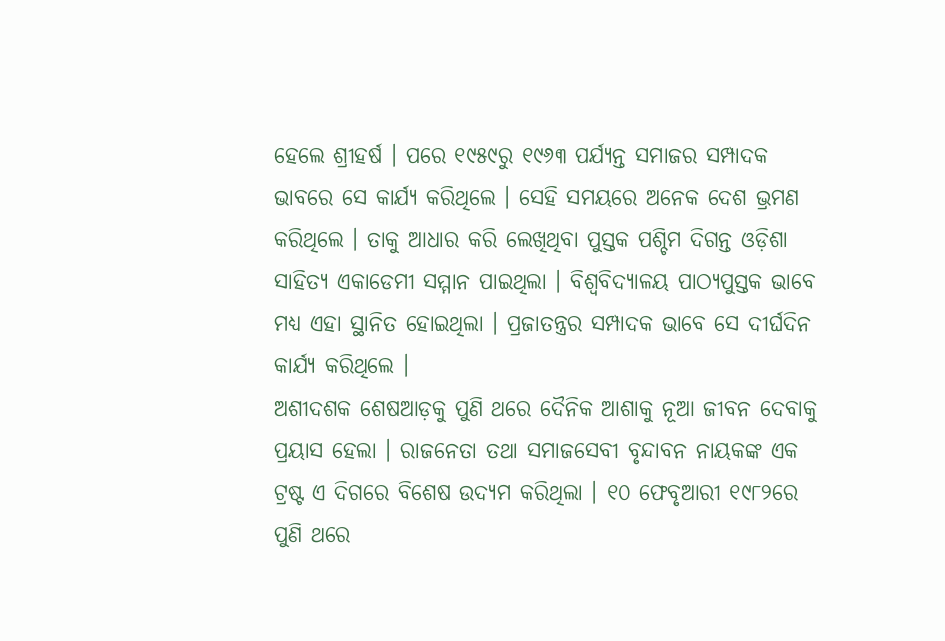ହେଲେ ଶ୍ରୀହର୍ଷ । ପରେ ୧୯୫୯ରୁ ୧୯୬୩ ପର୍ଯ୍ୟନ୍ତ ସମାଜର ସମ୍ପାଦକ ଭାବରେ ସେ କାର୍ଯ୍ୟ କରିଥିଲେ । ସେହି ସମୟରେ ଅନେକ ଦେଶ ଭ୍ରମଣ କରିଥିଲେ । ତାକୁ ଆଧାର କରି ଲେଖିଥିବା ପୁସ୍ତକ ପଶ୍ଚିମ ଦିଗନ୍ତ ଓଡ଼ିଶା ସାହିତ୍ୟ ଏକାଡେମୀ ସମ୍ମାନ ପାଇଥିଲା । ବିଶ୍ୱବିଦ୍ୟାଳୟ ପାଠ୍ୟପୁସ୍ତକ ଭାବେ ମଧ୍ୟ ଏହା ସ୍ଥାନିତ ହୋଇଥିଲା । ପ୍ରଜାତନ୍ତ୍ରର ସମ୍ପାଦକ ଭାବେ ସେ ଦୀର୍ଘଦିନ କାର୍ଯ୍ୟ କରିଥିଲେ ।
ଅଶୀଦଶକ ଶେଷଆଡ଼କୁ ପୁଣି ଥରେ ଦୈନିକ ଆଶାକୁ ନୂଆ ଜୀବନ ଦେବାକୁ ପ୍ରୟାସ ହେଲା । ରାଜନେତା ତଥା ସମାଜସେବୀ ବୃନ୍ଦାବନ ନାୟକଙ୍କ ଏକ ଟ୍ରଷ୍ଟ ଏ ଦିଗରେ ବିଶେଷ ଉଦ୍ୟମ କରିଥିଲା । ୧୦ ଫେବୃଆରୀ ୧୯୮୨ରେ ପୁଣି ଥରେ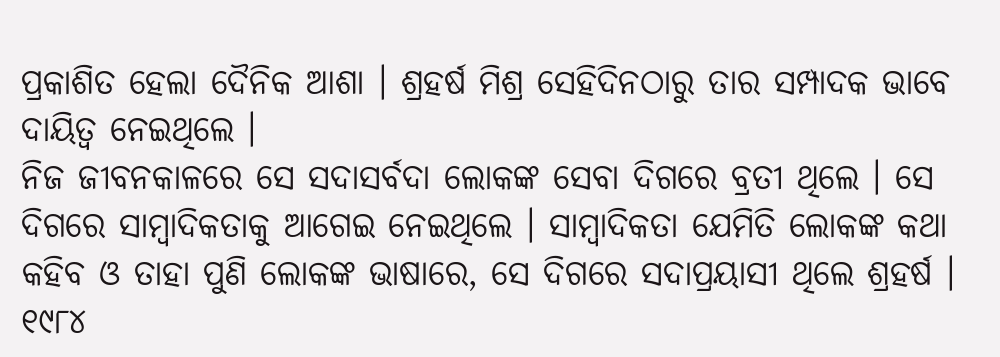ପ୍ରକାଶିତ ହେଲା ଦୈନିକ ଆଶା । ଶ୍ରହର୍ଷ ମିଶ୍ର ସେହିଦିନଠାରୁ ତାର ସମ୍ପାଦକ ଭାବେ ଦାୟିତ୍ୱ ନେଇଥିଲେ ।
ନିଜ ଜୀବନକାଳରେ ସେ ସଦାସର୍ବଦା ଲୋକଙ୍କ ସେବା ଦିଗରେ ବ୍ରତୀ ଥିଲେ । ସେ ଦିଗରେ ସାମ୍ବାଦିକତାକୁ ଆଗେଇ ନେଇଥିଲେ । ସାମ୍ବାଦିକତା ଯେମିତି ଲୋକଙ୍କ କଥା କହିବ ଓ ତାହା ପୁଣି ଲୋକଙ୍କ ଭାଷାରେ, ସେ ଦିଗରେ ସଦାପ୍ରୟାସୀ ଥିଲେ ଶ୍ରହର୍ଷ ।
୧୯୮୪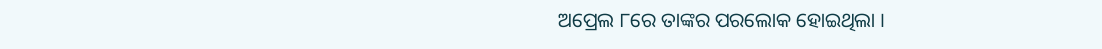ଅପ୍ରେଲ ୮ରେ ତାଙ୍କର ପରଲୋକ ହୋଇଥିଲା ।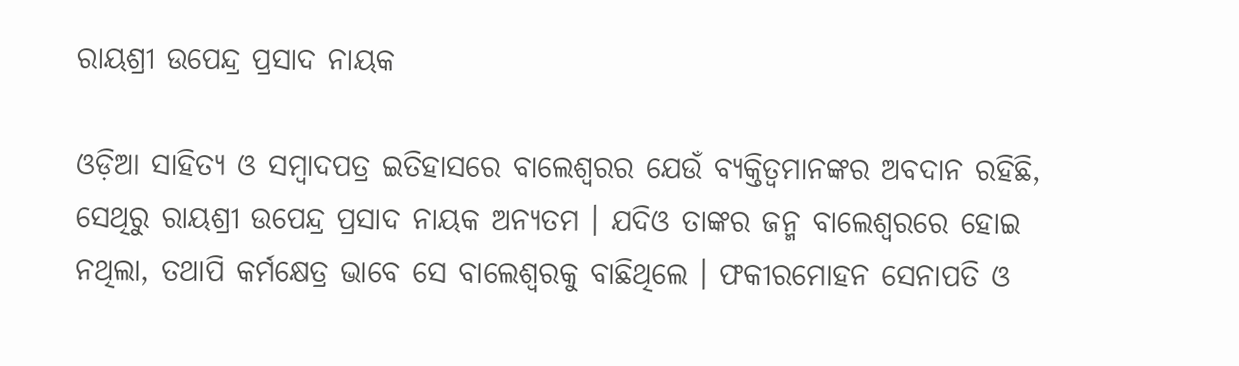ରାୟଶ୍ରୀ ଉପେନ୍ଦ୍ର ପ୍ରସାଦ ନାୟକ

ଓଡ଼ିଆ ସାହିତ୍ୟ ଓ ସମ୍ବାଦପତ୍ର ଇତିହାସରେ ବାଲେଶ୍ୱରର ଯେଉଁ ବ୍ୟକ୍ତିତ୍ୱମାନଙ୍କର ଅବଦାନ ରହିଛି, ସେଥିରୁ ରାୟଶ୍ରୀ ଉପେନ୍ଦ୍ର ପ୍ରସାଦ ନାୟକ ଅନ୍ୟତମ । ଯଦିଓ ତାଙ୍କର ଜନ୍ମ ବାଲେଶ୍ୱରରେ ହୋଇ ନଥିଲା, ତଥାପି କର୍ମକ୍ଷେତ୍ର ଭାବେ ସେ ବାଲେଶ୍ୱରକୁ ବାଛିଥିଲେ । ଫକୀରମୋହନ ସେନାପତି ଓ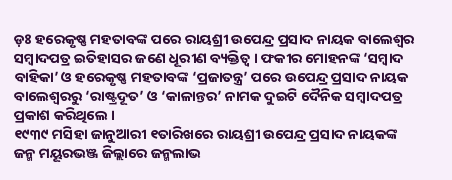ଡ଼ଃ ହରେକୃଷ୍ଣ ମହତାବଙ୍କ ପରେ ରାୟଶ୍ରୀ ଉପେନ୍ଦ୍ର ପ୍ରସାଦ ନାୟକ ବାଲେଶ୍ୱର ସମ୍ବାଦପତ୍ର ଇତିହାସର ଜଣେ ଧୂରୀଣ ବ୍ୟକ୍ତିତ୍ୱ । ଫକୀର ମୋହନଙ୍କ ‘ସମ୍ବାଦ ବାହିକା’ ଓ ହରେକୃଷ୍ଣ ମହତାବଙ୍କ ‘ପ୍ରଜାତନ୍ତ୍ର’ ପରେ ଉପେନ୍ଦ୍ର ପ୍ରସାଦ ନାୟକ ବାଲେଶ୍ୱରରୁ ‘ରାଷ୍ଟ୍ରଦୂତ’ ଓ ‘କାଳାନ୍ତର’ ନାମକ ଦୁଇଟି ଦୈନିକ ସମ୍ବାଦପତ୍ର ପ୍ରକାଶ କରିଥିଲେ ।
୧୯୩୯ ମସିହା ଜାନୁଆରୀ ୧ତାରିଖରେ ରାୟଶ୍ରୀ ଉପେନ୍ଦ୍ର ପ୍ରସାଦ ନାୟକଙ୍କ ଜନ୍ମ ମୟୂରଭଞ୍ଜ ଜିଲ୍ଲାରେ ଜନ୍ମଲାଭ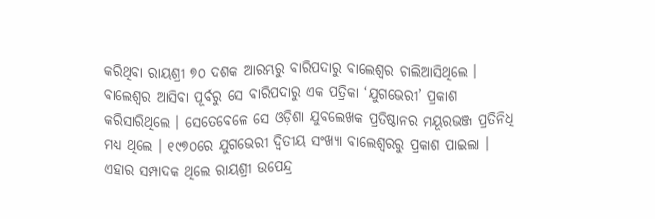କରିଥିବା ରାୟଶ୍ରୀ ୭୦ ଦଶକ ଆରମ୍ଭରୁ ବାରିପଦାରୁ ବାଲେଶ୍ୱର ଚାଲିଆସିଥିଲେ । ବାଲେଶ୍ୱର ଆସିବା ପୂର୍ବରୁ ସେ ବାରିପଦାରୁ ଏକ ପତ୍ରିକା ‘ଯୁଗଭେରୀ’ ପ୍ରକାଶ କରିସାରିଥିଲେ । ସେତେବେଳେ ସେ ଓଡ଼ିଶା ଯୁବଲେଖକ ପ୍ରତିଷ୍ଠାନର ମୟୂରଭଞ୍ଜ ପ୍ରତିନିଧି ମଧ୍ୟ ଥିଲେ । ୧୯୭୦ରେ ଯୁଗଭେରୀ ଦ୍ୱିତୀୟ ସଂଖ୍ୟା ବାଲେଶ୍ୱରରୁ ପ୍ରକାଶ ପାଇଲା । ଏହାର ସମ୍ପାଦକ ଥିଲେ ରାୟଶ୍ରୀ ଉପେନ୍ଦ୍ର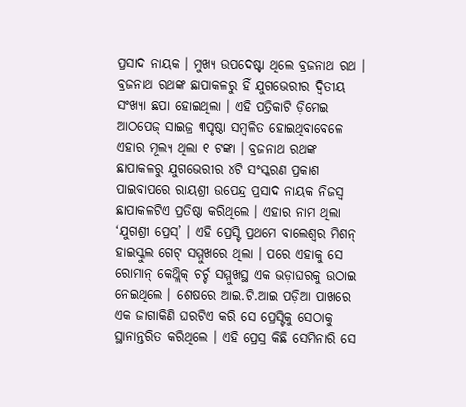ପ୍ରସାଦ ନାୟକ । ମୁଖ୍ୟ ଉପଦେଷ୍ଟା ଥିଲେ ବ୍ରଜନାଥ ରଥ । ବ୍ରଜନାଥ ରଥଙ୍କ ଛାପାକଳରୁ ହିଁ ଯୁଗଭେରୀର ଦ୍ୱିତୀୟ ସଂଖ୍ୟା ଛପା ହୋଇଥିଲା । ଏହି ପତ୍ରିକାଟି ଡ଼ିମେଇ ଆଠପେଜ୍ ସାଇଜ୍ର ୩ପୃଷ୍ଠା ସମ୍ବଳିତ ହୋଇଥିବାବେଳେ ଏହାର ମୂଲ୍ୟ ଥିଲା ୧ ଟଙ୍କା । ବ୍ରଜନାଥ ରଥଙ୍କ ଛାପାକଳରୁ ଯୁଗଭେରୀର ୪ଟି ସଂସ୍କରଣ ପ୍ରକାଶ ପାଇବାପରେ ରାୟଶ୍ରୀ ଉପେନ୍ଦ୍ର ପ୍ରସାଦ ନାୟକ ନିଜସ୍ୱ ଛାପାକଳଟିଏ ପ୍ରତିଷ୍ଠା କରିଥିଲେ । ଏହାର ନାମ ଥିଲା ‘ଯୁଗଶ୍ରୀ ପ୍ରେସ୍’ । ଏହି ପ୍ରେସ୍ଟି ପ୍ରଥମେ ବାଲେଶ୍ୱର ମିଶନ୍ ହାଇସ୍କୁଲ ଗେଟ୍ ସମ୍ମୁଖରେ ଥିଲା । ପରେ ଏହାକୁ ସେ ରୋମାନ୍ କେଥ୍ଲିକ୍ ଚର୍ଚ୍ଚ ସମ୍ମୁଖସ୍ଥ ଏକ ଭଡ଼ାଘରକୁ ଉଠାଇ ନେଇଥିଲେ । ଶେଷରେ ଆଇ.ଟି.ଆଇ ପଡ଼ିଆ ପାଖରେ ଏକ ଜାଗାକିଣି ଘରଟିଏ କରି ସେ ପ୍ରେସ୍ଟିକୁ ସେଠାକୁ ସ୍ଥାନାନ୍ତରିତ କରିଥିଲେ । ଏହି ପ୍ରେସ୍ର କିଛି ସେମିନାରି ସେ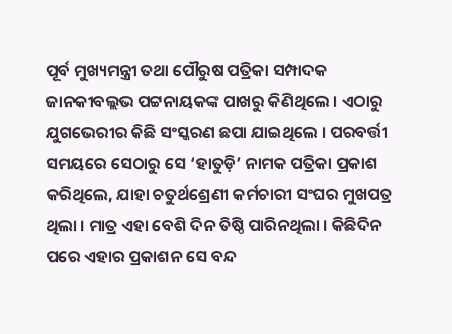ପୂର୍ବ ମୁଖ୍ୟମନ୍ତ୍ରୀ ତଥା ପୌରୁଷ ପତ୍ରିକା ସମ୍ପାଦକ ଜାନକୀବଲ୍ଲଭ ପଟ୍ଟନାୟକଙ୍କ ପାଖରୁ କିଣିଥିଲେ । ଏଠାରୁ ଯୁଗଭେରୀର କିଛି ସଂସ୍କରଣ ଛପା ଯାଇଥିଲେ । ପରବର୍ତ୍ତୀ ସମୟରେ ସେଠାରୁ ସେ ‘ହାତୁଡ଼ି’ ନାମକ ପତ୍ରିକା ପ୍ରକାଶ କରିଥିଲେ, ଯାହା ଚତୁର୍ଥଶ୍ରେଣୀ କର୍ମଚାରୀ ସଂଘର ମୁଖପତ୍ର ଥିଲା । ମାତ୍ର ଏହା ବେଶି ଦିନ ତିଷ୍ଠି ପାରିନଥିଲା । କିଛିଦିନ ପରେ ଏହାର ପ୍ରକାଶନ ସେ ବନ୍ଦ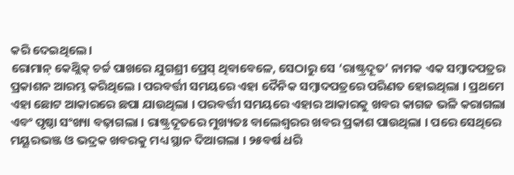କରି ଦେଇଥିଲେ ।
ରୋମାନ୍ କେଥ୍ଲିକ୍ ଚର୍ଚ୍ଚ ପାଖରେ ଯୁଗଶ୍ରୀ ପ୍ରେସ୍ ଥିବାବେଳେ, ସେଠାରୁ ସେ ‘ରାଷ୍ଟ୍ରଦୂତ’ ନାମକ ଏକ ସମ୍ବାଦପତ୍ରର ପ୍ରକାଶନ ଆରମ୍ଭ କରିଥିଲେ । ପରବର୍ତ୍ତୀ ସମୟରେ ଏହା ଦୈନିକ ସମ୍ବାଦପତ୍ରରେ ପରିଣତ ହୋଇଥିଲା । ପ୍ରଥମେ ଏହା ଛୋଟ ଆକାରରେ ଛପା ଯାଉଥିଲା । ପରବର୍ତ୍ତୀ ସମୟରେ ଏହାର ଆକାରକୁ ଖବର କାଗଜ ଭଳି କରାଗଲା ଏବଂ ପୃଷ୍ଠା ସଂଖ୍ୟା ବଢ଼ାଗଲା । ରାଷ୍ଟ୍ରଦୂତରେ ମୁଖ୍ୟତଃ ବାଲେଶ୍ୱରର ଖବର ପ୍ରକାଶ ପାଉଥିଲା । ପରେ ସେଥିରେ ମୟୂରଭଞ୍ଜ ଓ ଭଦ୍ରକ ଖବରକୁ ମଧ୍ୟ ସ୍ଥାନ ଦିଆଗଲା । ୨୫ବର୍ଷ ଧରି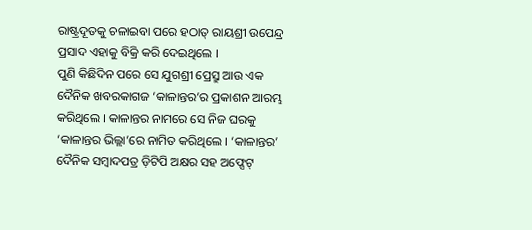ରାଷ୍ଟ୍ରଦୂତକୁ ଚଳାଇବା ପରେ ହଠାତ୍ ରାୟଶ୍ରୀ ଉପେନ୍ଦ୍ର ପ୍ରସାଦ ଏହାକୁ ବିକ୍ରି କରି ଦେଇଥିଲେ ।
ପୁଣି କିଛିଦିନ ପରେ ସେ ଯୁଗଶ୍ରୀ ପ୍ରେସ୍ରୁ ଆଉ ଏକ ଦୈନିକ ଖବରକାଗଜ ‘କାଳାନ୍ତର’ର ପ୍ରକାଶନ ଆରମ୍ଭ କରିଥିଲେ । କାଳାନ୍ତର ନାମରେ ସେ ନିଜ ଘରକୁ ‘କାଳାନ୍ତର ଭିଲ୍ଲା’ରେ ନାମିତ କରିଥିଲେ । ‘କାଳାନ୍ତର’ ଦୈନିକ ସମ୍ବାଦପତ୍ର ଡ଼ିଟିପି ଅକ୍ଷର ସହ ଅଫ୍ସେଟ୍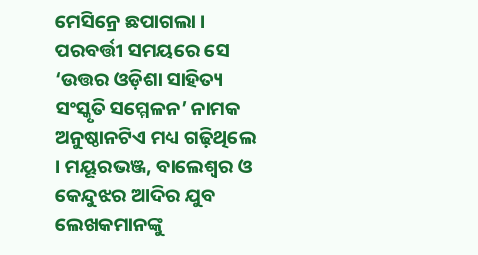ମେସିନ୍ରେ ଛପାଗଲା । ପରବର୍ତ୍ତୀ ସମୟରେ ସେ ‘ଉତ୍ତର ଓଡ଼ିଶା ସାହିତ୍ୟ ସଂସ୍କୃତି ସମ୍ମେଳନ’ ନାମକ ଅନୁଷ୍ଠାନଟିଏ ମଧ୍ୟ ଗଢ଼ିଥିଲେ । ମୟୂରଭଞ୍ଜ, ବାଲେଶ୍ୱର ଓ କେନ୍ଦୁଝର ଆଦିର ଯୁବ ଲେଖକମାନଙ୍କୁ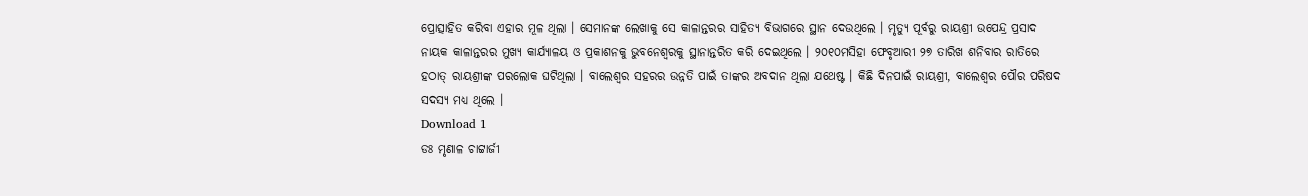ପ୍ରୋତ୍ସାହିତ କରିବା ଏହାର ମୂଳ ଥିଲା । ସେମାନଙ୍କ ଲେଖାକୁ ସେ କାଳାନ୍ତରର ସାହିତ୍ୟ ବିଭାଗରେ ସ୍ଥାନ ଦେଉଥିଲେ । ମୃତ୍ୟୁ ପୂର୍ବରୁ ରାୟଶ୍ରୀ ଉପେନ୍ଦ୍ର ପ୍ରସାଦ ନାୟକ କାଳାନ୍ତରର ମୁଖ୍ୟ କାର୍ଯ୍ୟାଳୟ ଓ ପ୍ରକାଶନକୁ ଭୁବନେଶ୍ୱରକୁ ସ୍ଥାନାନ୍ତରିତ କରି ଦେଇଥିଲେ । ୨୦୧୦ମସିହା ଫେବୃଆରୀ ୨୭ ତାରିଖ ଶନିବାର ରାତିରେ ହଠାତ୍ ରାୟଶ୍ରୀଙ୍କ ପରଲୋକ ଘଟିଥିଲା । ବାଲେଶ୍ୱର ସହରର ଉନ୍ନତି ପାଇଁ ତାଙ୍କର ଅବଦାନ ଥିଲା ଯଥେଷ୍ଟ । କିଛି ଦିନପାଇଁ ରାୟଶ୍ରୀ, ବାଲେଶ୍ୱର ପୌର ପରିଷଦ ସଦସ୍ୟ ମଧ୍ୟ ଥିଲେ ।
Download 1
ଡଃ ମୃଣାଳ ଚାଟ୍ଟାର୍ଜୀ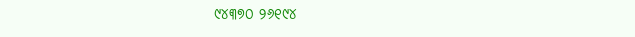୯୪୩୭୦ ୨୬୧୯୪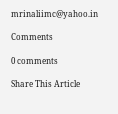mrinaliimc@yahoo.in

Comments

0 comments

Share This Article